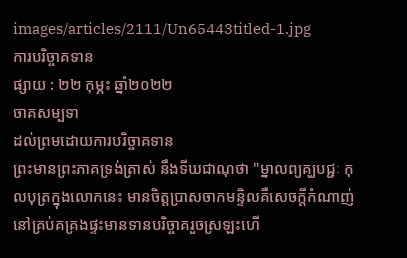images/articles/2111/Un65443titled-1.jpg
ការបរិច្ចាគទាន
ផ្សាយ : ២២ កុម្ភះ ឆ្នាំ២០២២
ចាគសម្បទា
ដល់ព្រមដោយការបរិច្ចាគទាន
ព្រះមានព្រះភាគទ្រង់ត្រាស់ នឹងទីឃជាណុថា "ម្នាលព្យគ្ឃបជ្ជៈ កុលបុត្រក្នុងលោកនេះ មានចិត្តប្រាសចាកមន្ទិលគឺសេចក្ដីកំណាញ់ នៅគ្រប់គគ្រងផ្ទះមានទានបរិច្ចាគរួចស្រឡះហើ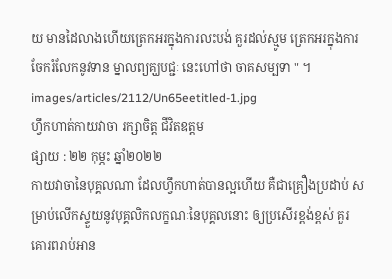យ មានដៃលាងហើយត្រេកអរក្នុងការលះបង់ គួរដល់ស្មូម ត្រេកអរក្នុងការចែករំលែកនូវទាន ម្នាលព្យគ្ឃបជ្ជៈ នេះហៅថា ចាគសម្បទា " ។
images/articles/2112/Un65eetitled-1.jpg
ហ្វឹកហាត់កាយវាចា រក្សាចិត្ត ជីវិតឧត្ដម
ផ្សាយ : ២២ កុម្ភះ ឆ្នាំ២០២២
កាយវាចានៃបុគ្គលណា ដែលហ្វឹកហាត់បានល្អហើយ គឺជាគ្រឿងប្រដាប់ សម្រាប់លើកស្ទួយនូវបុគ្គលិកលក្ខណៈនៃបុគ្គលនោះ ឲ្យប្រសើរខ្ពង់ខ្ពស់ គួរគោរពរាប់អាន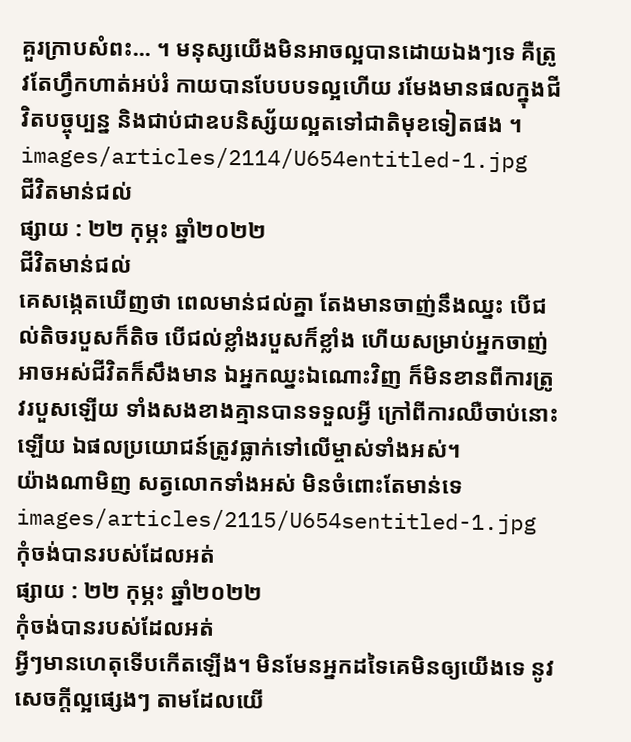គួរក្រាបសំពះ... ។ មនុស្សយើងមិនអាចល្អបានដោយឯងៗទេ គឺត្រូវតែហ្វឹកហាត់អប់រំ កាយបានបែបបទល្អហើយ រមែងមានផលក្នុងជីវិតបច្ចុប្បន្ន និងជាប់ជាឧបនិស្ស័យល្អតទៅជាតិមុខទៀតផង ។
images/articles/2114/U654entitled-1.jpg
ជីវិតមាន់ជល់
ផ្សាយ : ២២ កុម្ភះ ឆ្នាំ២០២២
ជីវិតមាន់ជល់
គេសង្កេតឃើញថា ពេលមាន់ជល់គ្នា តែងមានចាញ់នឹងឈ្នះ បើជល់តិចរបួសក៏តិច បើជល់ខ្លាំងរបួសក៏ខ្លាំង ហើយសម្រាប់អ្នកចាញ់ អាចអស់ជីវិតក៏សឹងមាន ឯអ្នកឈ្នះឯណោះវិញ ក៏មិនខានពីការត្រូវរបួសឡើយ ទាំងសងខាងគ្មានបានទទួលអ្វី ក្រៅពីការឈឺចាប់នោះឡើយ ឯផលប្រយោជន៍ត្រូវធ្លាក់ទៅលើម្ចាស់ទាំងអស់។
យ៉ាងណាមិញ សត្វលោកទាំងអស់ មិនចំពោះតែមាន់ទេ
images/articles/2115/U654sentitled-1.jpg
កុំចង់បានរបស់ដែលអត់
ផ្សាយ : ២២ កុម្ភះ ឆ្នាំ២០២២
កុំចង់បានរបស់ដែលអត់
អ្វីៗមានហេតុទើបកើតឡើង។ មិនមែនអ្នកដទៃគេមិនឲ្យយើងទេ នូវសេចក្ដីល្អផ្សេងៗ តាមដែលយើ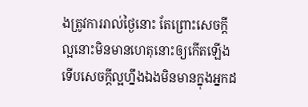ងត្រូវការរាល់ថ្ងៃនោះ តែព្រោះសេចក្ដីល្អនោះមិនមានហេតុនោះឲ្យកើតឡើង ទើបសេចក្ដីល្អហ្នឹងឯងមិនមានក្នុងអ្នកដ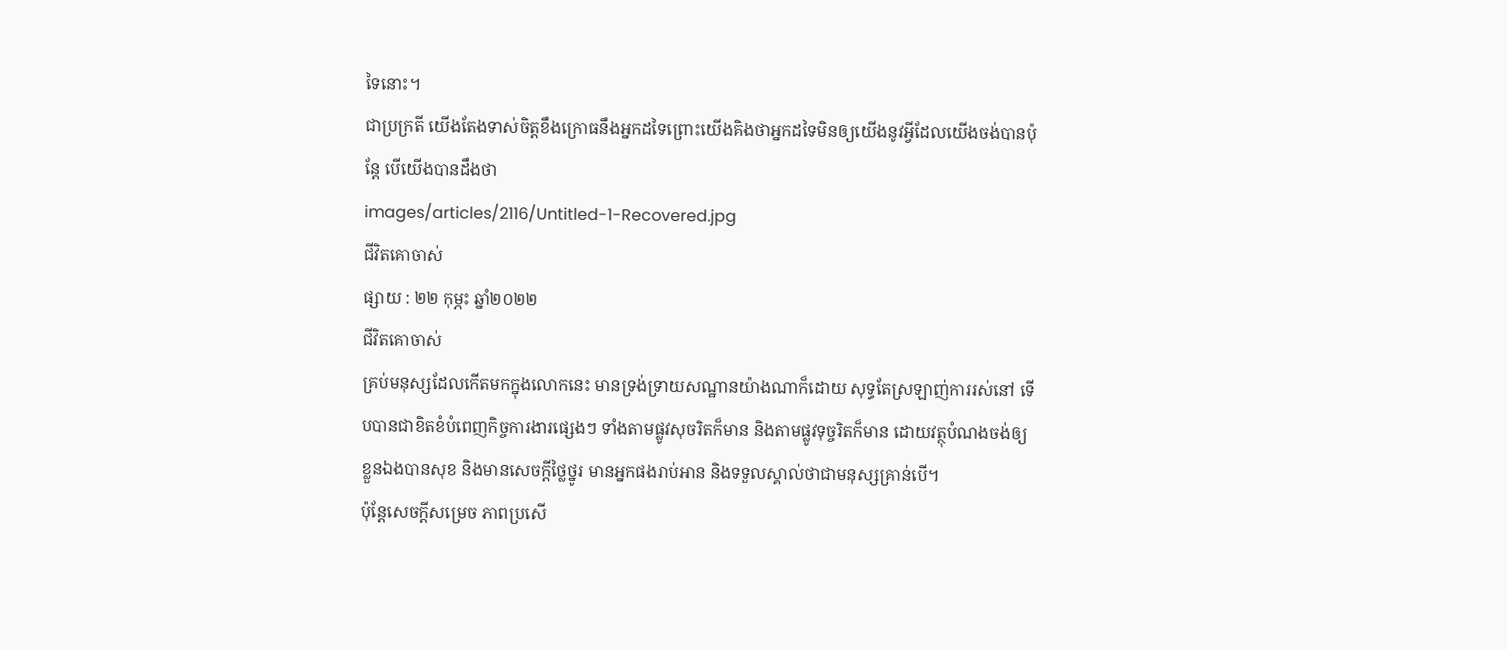ទៃនោះ។
ជាប្រក្រតី យើងតែងទាស់ចិត្តខឹងក្រោធនឹងអ្នកដទៃព្រោះយើងគិងថាអ្នកដទៃមិនឲ្យយើងនូវអ្វីដែលយើងចង់បានប៉ុន្តែ បើយើងបានដឹងថា
images/articles/2116/Untitled-1-Recovered.jpg
ជីវិតគោចាស់
ផ្សាយ : ២២ កុម្ភះ ឆ្នាំ២០២២
ជីវិតគោចាស់
គ្រប់មនុស្សដែលកើតមកក្នុងលោកនេះ មានទ្រង់ទ្រាយសណ្ឋានយ៉ាងណាក៏ដោយ សុទ្ធតែស្រឡាញ់ការរស់នៅ ទើបបានជាខិតខំបំពេញកិច្ចការងារផ្សេងៗ ទាំងតាមផ្លូវសុចរិតក៏មាន និងតាមផ្លូវទុច្ចរិតក៏មាន ដោយវត្ថុបំណងចង់ឲ្យខ្លួនឯងបានសុខ និងមានសេចក្ដីថ្លៃថ្នូរ មានអ្នកផងរាប់អាន និងទទួលស្គាល់ថាជាមនុស្សគ្រាន់បើ។
ប៉ុន្តែសេចក្ដីសម្រេច ភាពប្រសើ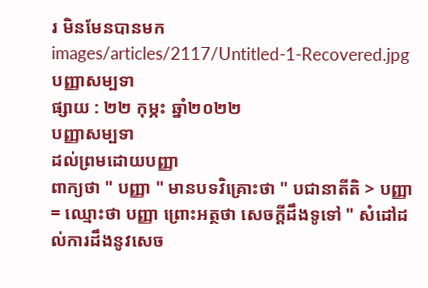រ មិនមែនបានមក
images/articles/2117/Untitled-1-Recovered.jpg
បញ្ញាសម្បទា
ផ្សាយ : ២២ កុម្ភះ ឆ្នាំ២០២២
បញ្ញាសម្បទា
ដល់ព្រមដោយបញ្ញា
ពាក្យថា " បញ្ញា " មានបទវិគ្រោះថា " បជានាតីតិ > បញ្ញា = ឈ្មោះថា បញ្ញា ព្រោះអត្ថថា សេចក្ដីដឹងទូទៅ " សំដៅដល់ការដឹងនូវសេច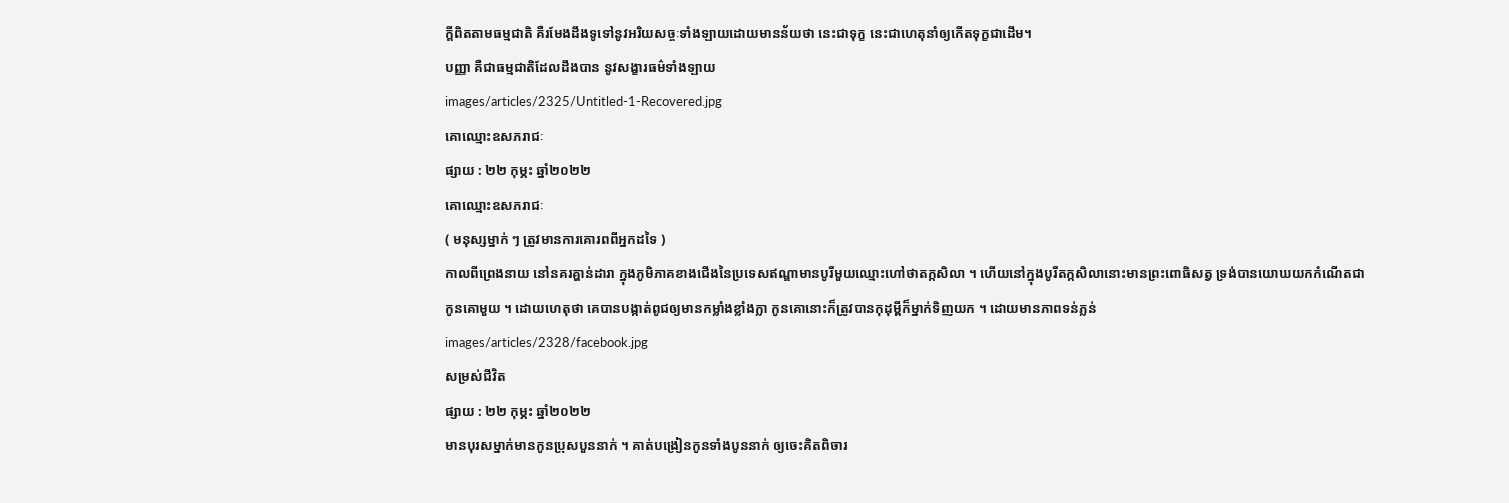ក្ដីពិតតាមធម្មជាតិ គឺរមែងដឹងទូទៅនូវអរិយសច្ចៈទាំងឡាយដោយមានន័យថា នេះជាទុក្ខ នេះជាហេតុនាំឲ្យកើតទុក្ខជាដើម។
បញ្ញា គឺជាធម្មជាតិដែលដឹងបាន នូវសង្ខារធម៌ទាំងឡាយ
images/articles/2325/Untitled-1-Recovered.jpg
គោឈ្មោះឧសភរាជៈ
ផ្សាយ : ២២ កុម្ភះ ឆ្នាំ២០២២
គោឈ្មោះឧសភរាជៈ
( មនុស្សម្នាក់ ៗ ត្រូវមានការគោរពពីអ្នកដទៃ )
កាលពីព្រេងនាយ នៅនគរគ្ហាន់ដារា ក្នុងភូមិភាគខាងជើងនៃប្រទេសឥណ្ឌាមានបូរីមួយឈ្មោះហៅថាតក្កសិលា ។ ហើយនៅក្នុងបូរីតក្កសិលានោះមានព្រះពោធិសត្វ ទ្រង់បានយោឃយកកំណើតជាកូនគោមួយ ។ ដោយហេតុថា គេបានបង្កាត់ពូជឲ្យមានកម្លាំងខ្លាំងក្លា កូនគោនោះក៏ត្រូវបានកុដុម្ពីក៏ម្នាក់ទិញយក ។ ដោយមានភាពទន់ភ្លន់
images/articles/2328/facebook.jpg
សម្រស់ជីវិត
ផ្សាយ : ២២ កុម្ភះ ឆ្នាំ២០២២
មានបុរសម្នាក់មានកូនប្រុសបួននាក់ ។ គាត់បង្រៀនកូនទាំងបូននាក់ ឲ្យចេះគិតពិចារ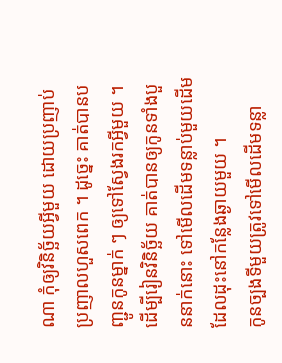ណា កុំឲ្យវិនិច្ឆ័យអ្វីមួយ ដោយប្រញាប់ប្រញាលហួសពេក ។ ដូច្នេះ គាត់បានបញ្ជូនកូនម្នាក់ ៗ ឲ្យទៅស្វែងរកអ្វីមួយ ។ ដើម្បីរៀនវិនិច្ឆ័យ គាត់បានឲ្យកូនទាំងបួននាក់នោះ ទៅមើលដើមទន្លាប់មួយដើមដែលដុះនៅកន្លែងឆ្ងាយមួយ ។
កូនច្បងទីមួយត្រូវទៅមើលដើមទន្លា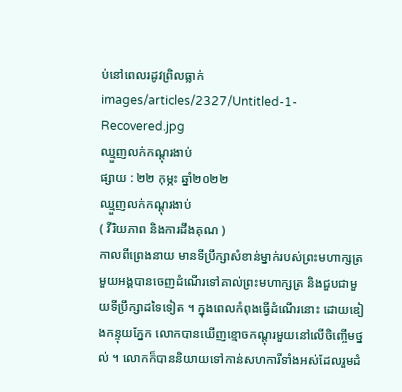ប់នៅពេលរដូវព្រិលធ្លាក់
images/articles/2327/Untitled-1-Recovered.jpg
ឈ្មួញលក់កណ្តុរងាប់
ផ្សាយ : ២២ កុម្ភះ ឆ្នាំ២០២២
ឈ្មួញលក់កណ្តុរងាប់
( វីរិយភាព និងការដឹងគុណ )
កាលពីព្រេងនាយ មានទីប្រឹក្សាសំខាន់ម្នាក់របស់ព្រះមហាក្សត្រមួយអង្គបានចេញដំណើរទៅគាល់ព្រះមហាក្សត្រ និងជួបជាមួយទីប្រឹក្សាដទៃទៀត ។ ក្នុងពេលកំពុងធ្វើដំណើរនោះ ដោយឌៀងកន្ទុយភ្នែក លោកបានឃើញខ្មោចកណ្តុរមួយនៅលើចិញ្ចើមថ្នល់ ។ លោកក៏បាននិយាយទៅកាន់សហការីទាំងអស់ដែលរួមដំ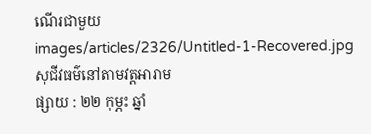ណើរជាមួយ
images/articles/2326/Untitled-1-Recovered.jpg
សុជីវធម៌នៅតាមវត្តអារាម
ផ្សាយ : ២២ កុម្ភះ ឆ្នាំ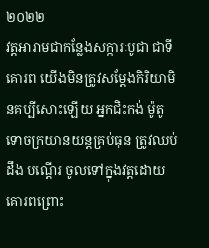២០២២
វត្តអារាមជាកន្លែងសក្ការៈបូជា ជាទីគោរព យើងមិនត្រូវសម្តែងកិរិយាមិនគប្បីសោះឡើយ អ្នកជិះកង់ ម៉ូតូ ទោចក្រយានយន្តគ្រប់ធុន ត្រូវឈប់ ដឹង បណ្តើរ ចូលទៅក្នុងវត្តដោយគោរពព្រោះ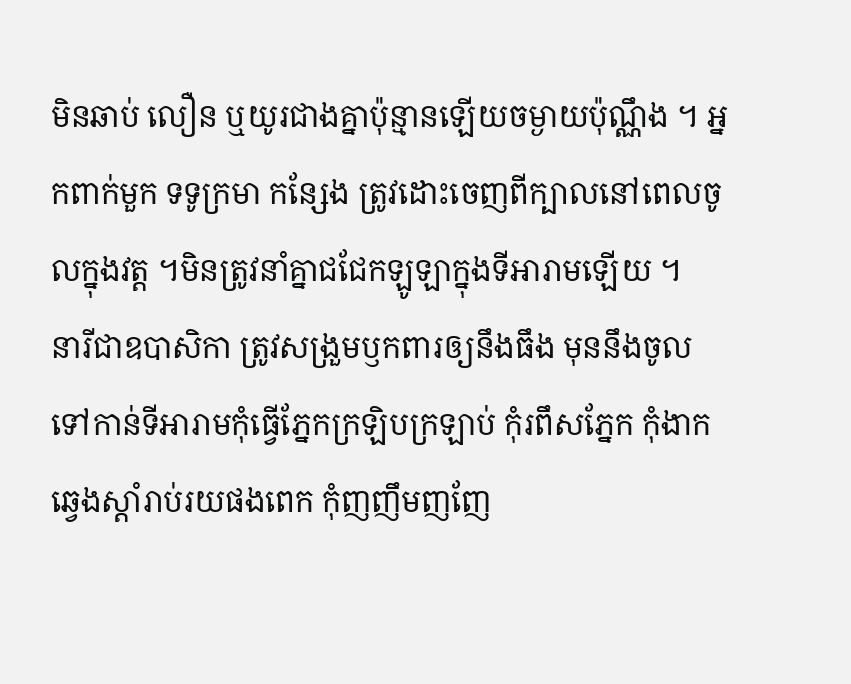មិនឆាប់ លឿន ឬយូរជាងគ្នាប៉ុន្មានឡើយចម្ងាយប៉ុណ្ណឹង ។ អ្នកពាក់មួក ទទូក្រមា កន្សែង ត្រូវដោះចេញពីក្បាលនៅពេលចូលក្នុងវត្ត ។មិនត្រូវនាំគ្នាជជែកឡូឡាក្នុងទីអារាមឡើយ ។
នារីជាឧបាសិកា ត្រូវសង្រួមឫកពារឲ្យនឹងធឹង មុននឹងចូលទៅកាន់ទីអារាមកុំធ្វើភ្នែកក្រឡិបក្រឡាប់ កុំរពឹសភ្នែក កុំងាកឆ្វេងស្តាំរាប់រយផងពេក កុំញញឹមញញែ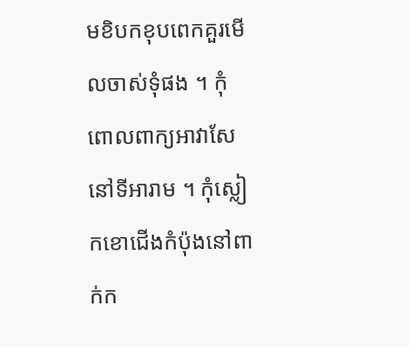មខិបកខុបពេកគួរមើលចាស់ទុំផង ។ កុំពោលពាក្យអាវាសែនៅទីអារាម ។ កុំស្លៀកខោជើងកំប៉ុងនៅពាក់ក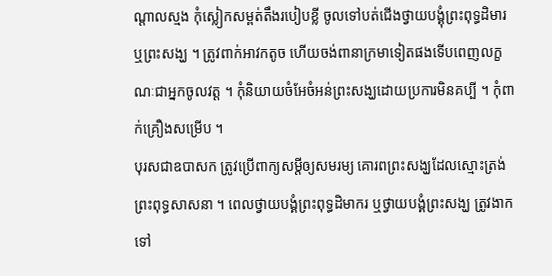ណ្តាលស្មង កុំស្លៀកសម្ពត់តឹងរបៀបខ្លី ចូលទៅបត់ជើងថ្វាយបង្គុំព្រះពុទ្ធដិមារ ឬព្រះសង្ឃ ។ ត្រូវពាក់អាវកតូច ហើយចង់ពានាក្រមាទៀតផងទើបពេញលក្ខណៈជាអ្នកចូលវត្ត ។ កុំនិយាយចំអែចំអន់ព្រះសង្ឃដោយប្រការមិនគប្បី ។ កុំពាក់គ្រឿងសម្រើប ។
បុរសជាឧបាសក ត្រូវប្រើពាក្យសម្តីឲ្យសមរម្យ គោរពព្រះសង្ឃដែលស្មោះត្រង់ព្រះពុទ្ធសាសនា ។ ពេលថ្វាយបង្គំព្រះពុទ្ធដិមាករ ឬថ្វាយបង្គំព្រះសង្ឃ ត្រូវងាកទៅ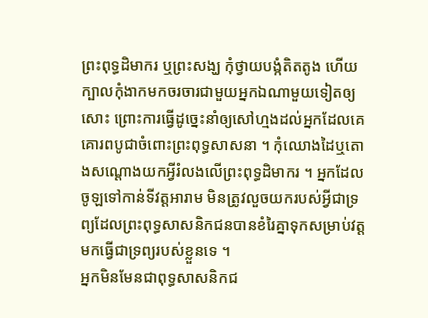ព្រះពុទ្ធដិមាករ ឬព្រះសង្ឃ កុំថ្វាយបង្កំតិតតូង ហើយក្បាលកុំងាកមកចរចារជាមួយអ្នកឯណាមួយទៀតឲ្យសោះ ព្រោះការធ្វើដូច្នេះនាំឲ្យសៅហ្មងដល់អ្នកដែលគេគោរពបូជាចំពោះព្រះពុទ្ធសាសនា ។ កុំឈោងដៃឬតោងសណ្តោងយកអ្វីរំលងលើព្រះពុទ្ធដិមាករ ។ អ្នកដែលចូឡទៅកាន់ទីវត្តអារាម មិនត្រូវលួចយករបស់អ្វីជាទ្រព្យដែលព្រះពុទ្ធសាសនិកជនបានខំរៃគ្នាទុកសម្រាប់វត្តមកធ្វើជាទ្រព្យរបស់ខ្លួនទេ ។
អ្នកមិនមែនជាពុទ្ធសាសនិកជ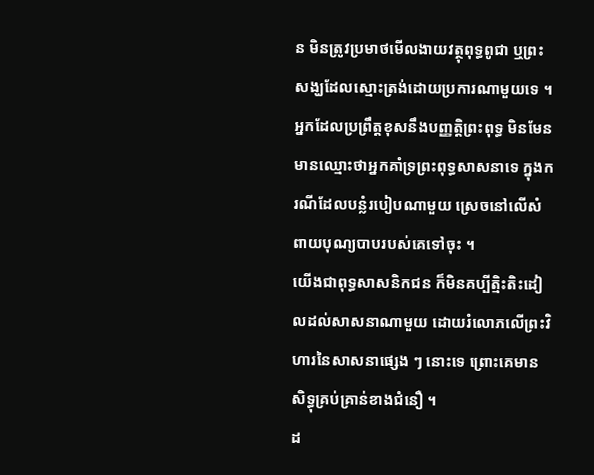ន មិនត្រូវប្រមាថមើលងាយវត្ថុពុទ្ធពូជា ឬព្រះសង្ឃដែលស្មោះត្រង់ដោយប្រការណាមួយទេ ។ អ្នកដែលប្រព្រឹត្តខុសនឹងបញ្ញត្តិព្រះពុទ្ធ មិនមែនមានឈ្មោះថាអ្នកគាំទ្រព្រះពុទ្ធសាសនាទេ ក្នុងករណីដែលបន្លំរបៀបណាមួយ ស្រេចនៅលើសំពាយបុណ្យបាបរបស់គេទៅចុះ ។
យើងជាពុទ្ធសាសនិកជន ក៏មិនគប្បីត្មិះតិះដៀលដល់សាសនាណាមួយ ដោយរំលោភលើព្រះវិហារនៃសាសនាផ្សេង ៗ នោះទេ ព្រោះគេមានសិទ្ធុគ្រប់គ្រាន់ខាងជំនឿ ។
ដ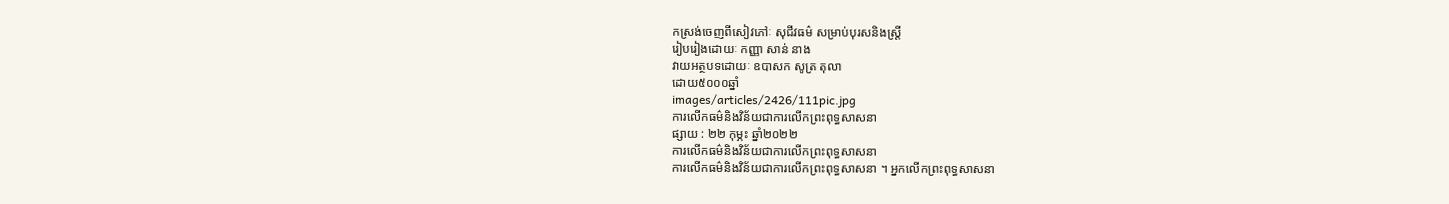កស្រង់ចេញពីសៀវភៅៈ សុជីវធម៌ សម្រាប់បុរសនិងស្រ្តី
រៀបរៀងដោយៈ កញ្ញា សាន់ នាង
វាយអត្ថបទដោយៈ ឧបាសក សូត្រ តុលា
ដោយ៥០០០ឆ្នាំ
images/articles/2426/111pic.jpg
ការលើកធម៌និងវិន័យជាការលើកព្រះពុទ្ធសាសនា
ផ្សាយ : ២២ កុម្ភះ ឆ្នាំ២០២២
ការលើកធម៌និងវិន័យជាការលើកព្រះពុទ្ធសាសនា
ការលើកធម៌និងវិន័យជាការលើកព្រះពុទ្ធសាសនា ។ អ្នកលើកព្រះពុទ្ធសាសនា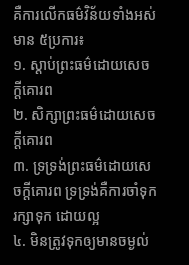គឺការលើកធម៌វិន័យទាំងអស់មាន ៥ប្រការ៖
១. ស្តាប់ព្រះធម៌ដោយសេចក្តីគោរព
២. សិក្សាព្រះធម៌ដោយសេចក្តីគោរព
៣. ទ្រទ្រង់ព្រះធម៌ដោយសេចក្តីគោរព ទ្រទ្រង់គឺការចាំទុក រក្សាទុក ដោយល្អ
៤. មិនត្រូវទុកឲ្យមានចម្ងល់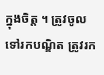ក្នុងចិត្ត ។ ត្រូវចូលទៅរកបណ្ឌិត ត្រូវរក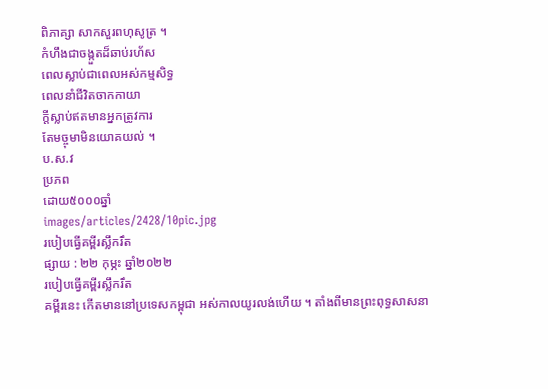ពិភាគ្សា សាកសួរពហុសូត្រ ។
កំហឹងជាចង្កួតដ៏ឆាប់រហ័ស
ពេលស្លាប់ជាពេលអស់កម្មសិទ្ធ
ពេលនាំជីវិតចាកកាយា
ក្តីស្លាប់ឥតមានអ្នកត្រូវការ
តែមច្ចុមាមិនយោគយល់ ។
ប.ស.វ
ប្រភព
ដោយ៥០០០ឆ្នាំ
images/articles/2428/10pic.jpg
របៀបធ្វើគម្ពីរស្លឹករឹត
ផ្សាយ : ២២ កុម្ភះ ឆ្នាំ២០២២
របៀបធ្វើគម្ពីរស្លឹករឹត
គម្ពីរនេះ កើតមាននៅប្រទេសកម្ពុជា អស់កាលយូរលង់ហើយ ។ តាំងពីមានព្រះពុទ្ធសាសនា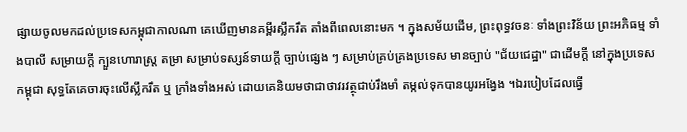ផ្សាយចូលមកដល់ប្រទេសកម្ពុជាកាលណា គេឃើញមានគម្ពីរស្លឹករឹត តាំងពីពេលនោះមក ។ ក្នុងសម័យដើម, ព្រះពុទ្ធវចនៈ ទាំងព្រះវិន័យ ព្រះអភិធម្ម ទាំងបាលី សម្រាយក្ដី ក្បួនហោរាស្ត្រ តម្រា សម្រាប់ទស្សន៍ទាយក្ដី ច្បាប់ផ្សេង ៗ សម្រាប់គ្រប់គ្រងប្រទេស មានច្បាប់ "ជ័យជេដ្ឋា" ជាដើមក្ដី នៅក្នុងប្រទេសកម្ពុជា សុទ្ធតែគេចារចុះលើស្លឹករឹត ឬ ក្រាំងទាំងអស់ ដោយគេនិយមថាជាថាវរវត្ថុជាប់រឹងមាំ តម្កល់ទុកបានយូរអង្វែង ។ឯរបៀបដែលធ្វើ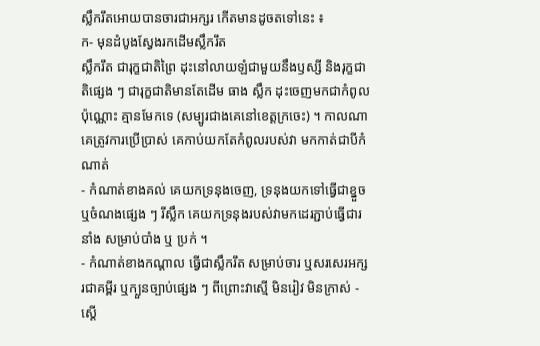ស្លឹករឹតអោយបានចារជាអក្សរ កើតមានដូចតទៅនេះ ៖
ក- មុនដំបូងស្វែងរកដើមស្លឹករឹត
ស្លឹករឹត ជារុក្ខជាតិព្រៃ ដុះនៅលាយឡំជាមួយនឹងឫស្សី និងរុក្ខជាតិផ្សេង ៗ ជារុក្ខជាតិមានតែដើម ធាង ស្លឹក ដុះចេញមកជាកំពូលប៉ុណ្ណោះ គ្មានមែកទេ (សម្បូរជាងគេនៅខេត្តក្រចេះ) ។ កាលណាគេត្រូវការប្រើប្រាស់ គេកាប់យកតែកំពូលរបស់វា មកកាត់ជាបីកំណាត់
- កំណាត់ខាងគល់ គេយកទ្រនុងចេញ, ទ្រនុងយកទៅធ្វើជាខ្នួច ឬចំណងផ្សេង ៗ រីស្លឹក គេយកទ្រនុងរបស់វាមកដេរភ្ជាប់ធ្វើជារនាំង សម្រាប់បាំង ឬ ប្រក់ ។
- កំណាត់ខាងកណ្ដាល ធ្វើជាស្លឹករឹត សម្រាប់ចារ ឬសរសេរអក្សរជាគម្ពីរ ឬក្បួនច្បាប់ផ្សេង ៗ ពីព្រោះវាស្មើ មិនរៀវ មិនក្រាស់ - ស្ដើ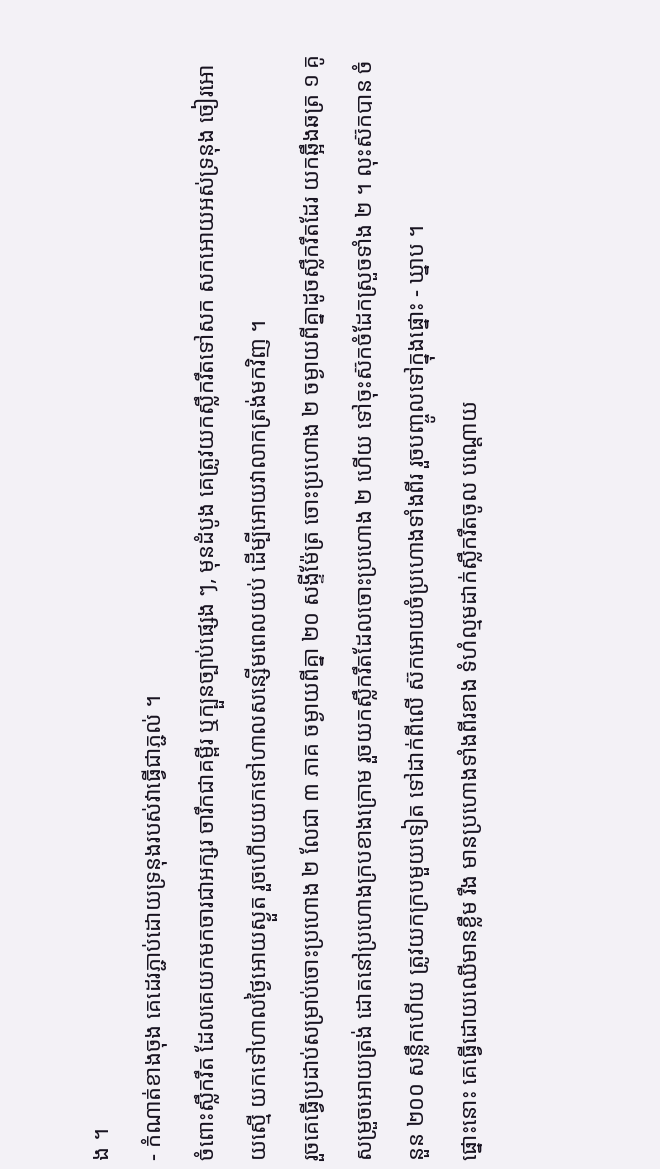ង ។
- កំណាត់ខាងចុង គេដេរភ្ជាប់ដោយទ្រនុងរបស់វាធ្វើជាភ្ជល់ ។
ចំពោះស្លឹករឹត ដែលគេយកមកចារជាអក្សរ ចារឹកជាគម្ពីរ ឬក្បួនច្បាប់ផ្សេង ៗ, មុនដំបូង គេត្រូវយកស្លឹករឹតទៅសក សកអោយអស់ទ្រនុង ចៀរអោយស្មើ យកទៅហាលថ្ងៃអោយស្ងួត រួចហើយយកទៅហាលសន្សើមពេលយប់ ដើម្បីអោយវាលាកត្រង់មកវិញ ។
រួចគេធ្វើប្រដាប់សម្រាប់ចោះប្រហោង ២ លែជា ៣ ភាគ ចម្ងាយពីគ្នា ២០ សង្ទីម៉ែត្រ ចោះប្រហោង ២ ចម្ងាយពីគ្នាដូចស្លឹករឹតដែរ យកឆ្អឹងឆត្រ ១ គូ សម្រួចអោយត្រង់ ដោតនៅប្រហោងក្របខាងក្រោម រួចយកស្លឹករឹតដែលចោះប្រហោង ២ ហើយ ទៅចុះស៊កចំដែកស្រួចទាំង ២ ។ លុះស៊កបាន ចំនួន ២០០ សន្លឹកហើយ ត្រូវយកក្របមួយទៀត ទៅដាក់ពីលើ ស៊កអោយចំប្រហោងទាំងពីរ រួចបញ្ចូលទៅក្នុងផ្នោះ - ឃ្នាប ។
ផ្នោះនោះ គេធ្វើដោយឈើមានខ្លឹម រឹង មានប្រហោងទាំងពីរខាង ទំហំល្មមដាក់ស្លឹករឹតចូល បណ្ដោយ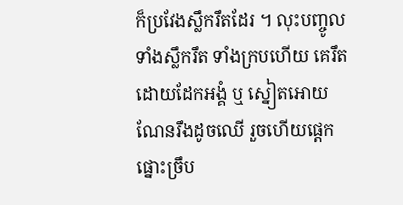ក៏ប្រវែងស្លឹករឹតដែរ ។ លុះបញ្ចូលទាំងស្លឹករឹត ទាំងក្របហើយ គេរឹតដោយដែកអង្គំ ឬ ស្នៀតអោយណែនរឹងដូចឈើ រួចហើយផ្ដេកផ្នោះច្រឹប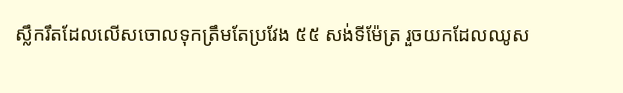ស្លឹករឹតដែលលើសចោលទុកត្រឹមតែប្រវែង ៥៥ សង់ទីម៉ែត្រ រួចយកដែលឈូស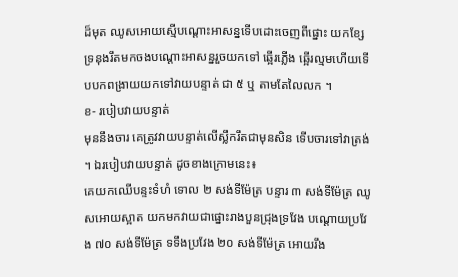ដ៏មុត ឈូសអោយស្មើបណ្ដោះអាសន្នទើបដោះចេញពីផ្នោះ យកខ្សែទ្រនុងរឹតមកចងបណ្ដោះអាសន្នរួចយកទៅ ឆ្អើរភ្លើង ឆ្អើរល្មមហើយទើបបកពង្រាយយកទៅវាយបន្ទាត់ ជា ៥ ឬ តាមតែលៃលក ។
ខ- របៀបវាយបន្ទាត់
មុននឹងចារ គេត្រូវវាយបន្ទាត់លើស្លឹករឹតជាមុនសិន ទើបចារទៅវាត្រង់ ។ ឯរបៀបវាយបន្ទាត់ ដូចខាងក្រោមនេះ៖
គេយកឈើបន្ទះទំហំ ទោល ២ សង់ទីម៉ែត្រ បន្ទារ ៣ សង់ទីម៉ែត្រ ឈូសអោយស្អាត យកមកវាយជាផ្នោះរាងបួនជ្រុងទ្រវែង បណ្ដោយប្រវែង ៧០ សង់ទីម៉ែត្រ ទទឹងប្រវែង ២០ សង់ទីម៉ែត្រ អោយរឹង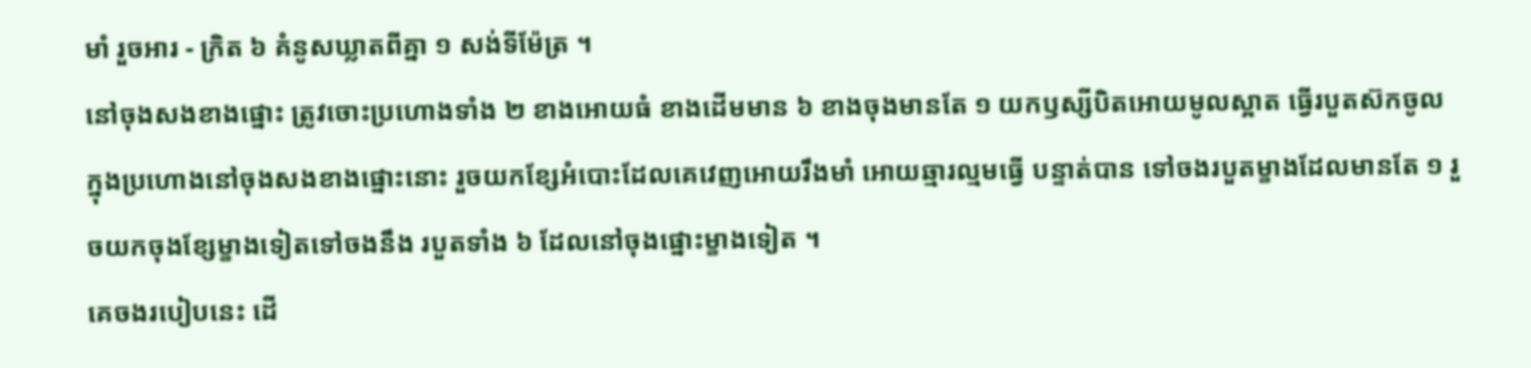មាំ រួចអារ - ក្រិត ៦ គំនូសឃ្លាតពីគ្នា ១ សង់ទីម៉ែត្រ ។
នៅចុងសងខាងផ្នោះ ត្រូវចោះប្រហោងទាំង ២ ខាងអោយធំ ខាងដើមមាន ៦ ខាងចុងមានតែ ១ យកឫស្សីបិតអោយមូលស្អាត ធ្វើរបួតស៊កចូលក្នុងប្រហោងនៅចុងសងខាងផ្នោះនោះ រួចយកខ្សែអំបោះដែលគេវេញអោយរឹងមាំ អោយឆ្មារល្មមធ្វើ បន្ទាត់បាន ទៅចងរបួតម្ខាងដែលមានតែ ១ រួចយកចុងខ្សែម្ខាងទៀតទៅចងនឹង របួតទាំង ៦ ដែលនៅចុងផ្នោះម្ខាងទៀត ។
គេចងរបៀបនេះ ដើ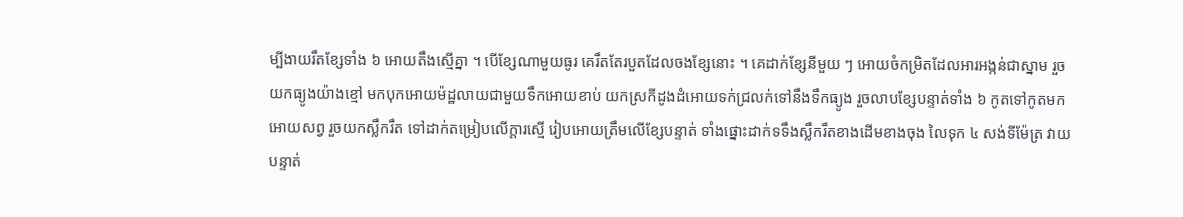ម្បីងាយរឹតខ្សែទាំង ៦ អោយតឹងស្មើគ្នា ។ បើខ្សែណាមួយធូរ គេរឹតតែរបួតដែលចងខ្សែនោះ ។ គេដាក់ខ្សែនីមួយ ៗ អោយចំកម្រិតដែលអារអង្កន់ជាស្នាម រួចយកធ្យូងយ៉ាងខ្មៅ មកបុកអោយម៉ដ្ឋលាយជាមួយទឹកអោយខាប់ យកស្រកីដូងដំអោយទក់ជ្រលក់ទៅនឹងទឹកធ្យូង រួចលាបខ្សែបន្ទាត់ទាំង ៦ កូតទៅកូតមក អោយសព្វ រួចយកស្លឹករឹត ទៅដាក់តម្រៀបលើក្ដារស្មើ រៀបអោយត្រឹមលើខ្សែបន្ទាត់ ទាំងផ្នោះដាក់ទទឹងស្លឹករឹតខាងដើមខាងចុង លៃទុក ៤ សង់ទីម៉ែត្រ វាយបន្ទាត់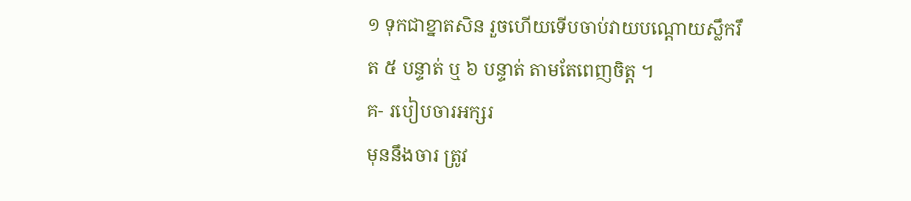១ ទុកជាខ្នាតសិន រួចហើយទើបចាប់វាយបណ្ដោយស្លឹករឹត ៥ បន្ទាត់ ឬ ៦ បន្ទាត់ តាមតែពេញចិត្ត ។
គ- របៀបចារអក្សរ
មុននឹងចារ ត្រូវ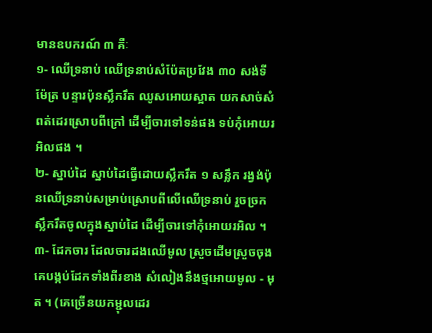មានឧបករណ៍ ៣ គឺៈ
១- ឈើទ្រនាប់ ឈើទ្រនាប់សំប៉ែតប្រវែង ៣០ សង់ទីម៉ែត្រ បន្ទារប៉ុនស្លឹករឹត ឈូសអោយស្អាត យកសាច់សំពត់ដេរស្រោបពីក្រៅ ដើម្បីចារទៅទន់ផង ទប់កុំអោយរអិលផង ។
២- ស្នាប់ដៃ ស្នាប់ដៃធ្វើដោយស្លឹករឹត ១ សន្លឹក រង្វង់ប៉ុនឈើទ្រនាប់សម្រាប់ស្រោបពីលើឈើទ្រនាប់ រួចច្រកស្លឹករឹតចូលក្នុងស្នាប់ដៃ ដើម្បីចារទៅកុំអោយរអិល ។
៣- ដែកចារ ដែលចារដងឈើមូល ស្រួចដើមស្រួចចុង គេបង្កប់ដែកទាំងពីរខាង សំលៀងនឹងថ្មអោយមូល - មុត ។ (គេច្រើនយកម្ជុលដេរ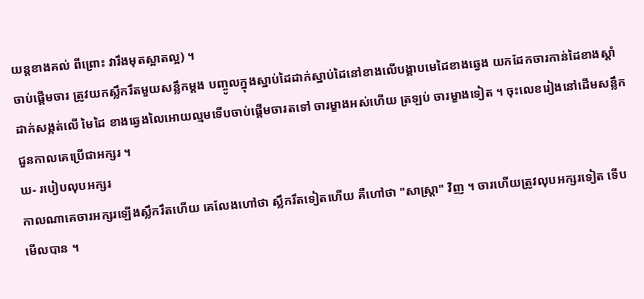យន្តខាងគល់ ពីព្រោះ វារឹងមុតស្អាតល្អ) ។
ចាប់ផ្ដើមចារ ត្រូវយកស្លឹករឹតមួយសន្លឹកម្ដង បញ្ចូលក្នុងស្នាប់ដៃដាក់ស្នាប់ដៃនៅខាងលើបង្គាបមេដៃខាងឆ្វេង យកដែកចារកាន់ដៃខាងស្ដាំ ដាក់សង្កត់លើ មៃដៃ ខាងឆ្វេងលៃអោយល្មមទើបចាប់ផ្ដើមចារតទៅ ចារម្ខាងអស់ហើយ ត្រឡប់ ចារម្ខាងទៀត ។ ចុះលេខរៀងនៅដើមសន្លឹកជួនកាលគេប្រើជាអក្សរ ។
ឃ- របៀបលុបអក្សរ
កាលណាគេចារអក្សរឡើងស្លឹករឹតហើយ គេលែងហៅថា ស្លឹករឹតទៀតហើយ គឺហៅថា "សាស្ត្រា" វិញ ។ ចារហើយត្រូវលុបអក្សរទៀត ទើបមើលបាន ។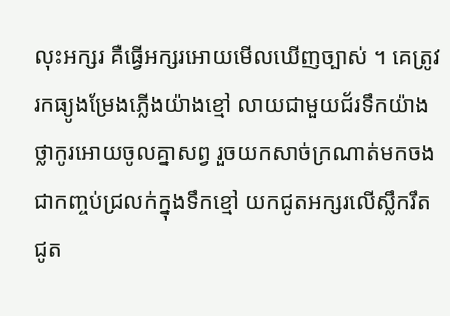លុះអក្សរ គឺធ្វើអក្សរអោយមើលឃើញច្បាស់ ។ គេត្រូវរកធ្យូងម្រែងភ្លើងយ៉ាងខ្មៅ លាយជាមួយជ័រទឹកយ៉ាង ថ្លាកូរអោយចូលគ្នាសព្វ រួចយកសាច់ក្រណាត់មកចងជាកញ្ចប់ជ្រលក់ក្នុងទឹកខ្មៅ យកជូតអក្សរលើស្លឹករឹត ជូត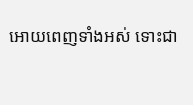អោយពេញទាំងអស់ ទោះជា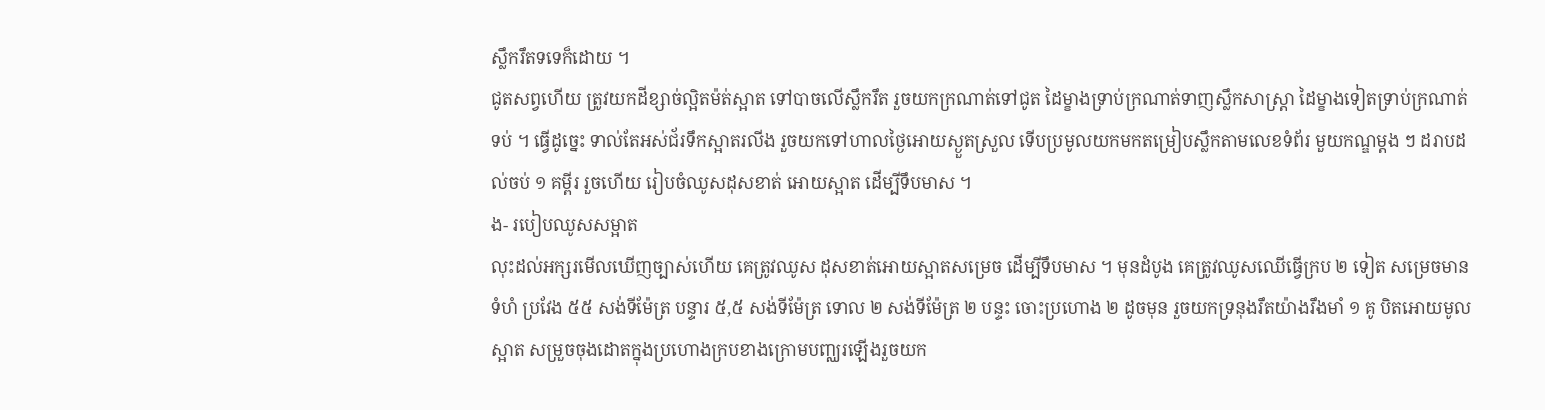ស្លឹករឹតទទេក៏ដោយ ។
ជូតសព្វហើយ ត្រូវយកដីខ្សាច់ល្អិតម៉ត់ស្អាត ទៅបាចលើស្លឹករឹត រួចយកក្រណាត់ទៅជូត ដៃម្ខាងទ្រាប់ក្រណាត់ទាញស្លឹកសាស្ត្រា ដៃម្ខាងទៀតទ្រាប់ក្រណាត់ទប់ ។ ធ្វើដូច្នេះ ទាល់តែអស់ជ័រទឹកស្អាតរលីង រួចយកទៅហាលថ្ងៃអោយស្ងួតស្រួល ទើបប្រមូលយកមកតម្រៀបស្លឹកតាមលេខទំព័រ មួយកណ្ឌម្ដង ៗ ដរាបដល់ចប់ ១ គម្ពីរ រួចហើយ រៀបចំឈូសដុសខាត់ អោយស្អាត ដើម្បីទឹបមាស ។
ង- របៀបឈូសសម្អាត
លុះដល់អក្សរមើលឃើញច្បាស់ហើយ គេត្រូវឈូស ដុសខាត់អោយស្អាតសម្រេច ដើម្បីទឹបមាស ។ មុនដំបូង គេត្រូវឈូសឈើធ្វើក្រប ២ ទៀត សម្រេចមានទំហំ ប្រវែង ៥៥ សង់ទីម៉ែត្រ បន្ទារ ៥,៥ សង់ទីម៉ែត្រ ទោល ២ សង់ទីម៉ែត្រ ២ បន្ទះ ចោះប្រហោង ២ ដូចមុន រួចយកទ្រនុងរឹតយ៉ាងរឹងមាំ ១ គូ បិតអោយមូលស្អាត សម្រួចចុងដោតក្នុងប្រហោងក្របខាងក្រោមបញ្ឈរឡើងរួចយក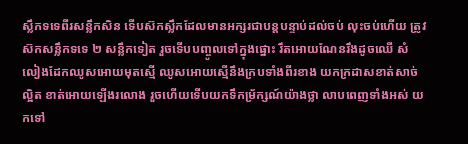ស្លឹកទទេពីរសន្លឹកសិន ទើបស៊កស្លឹកដែលមានអក្សរជាបន្តបន្ទាប់ដល់ចប់ លុះចប់ហើយ ត្រូវស៊កសន្លឹកទទេ ២ សន្លឹកទៀត រួចទើបបញ្ចូលទៅក្នុងផ្នោះ រឹតអោយណែនរឹងដូចឈើ សំលៀងដែកឈូសអោយមុតស្មើ ឈូសអោយស្មើនឹងក្របទាំងពីរខាង យកក្រដាសខាត់សាច់ល្អិត ខាត់អោយឡើងរលោង រួចហើយទើបយកទឹកម្រ័ក្សណ៍យ៉ាងថ្លា លាបពេញទាំងអស់ យកទៅ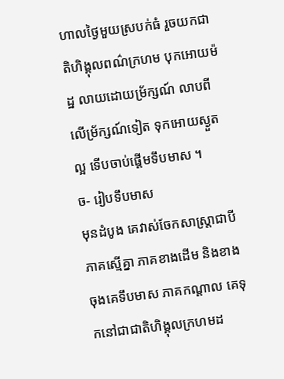ហាលថ្ងៃមួយស្របក់ធំ រួចយកជាតិហិង្គុលពណ៌ក្រហម បុកអោយម៉ដ្ឋ លាយដោយម្រ័ក្សណ៍ លាបពីលើម្រ័ក្សណ៍ទៀត ទុកអោយស្ងួតល្អ ទើបចាប់ផ្ដើមទឹបមាស ។
ច- រៀបទឹបមាស
មុនដំបូង គេវាស់ចែកសាស្ត្រាជាបីភាគស្មើគ្នា ភាគខាងដើម និងខាងចុងគេទឹបមាស ភាគកណ្ដាល គេទុកនៅជាជាតិហិង្គុលក្រហមដ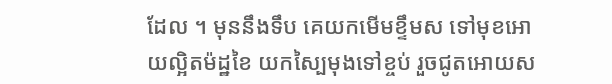ដែល ។ មុននឹងទឹប គេយកមើមខ្ទឹមស ទៅមុខអោយល្អិតម៉ដ្ឋខៃ យកស្បៃមុងទៅខ្ចប់ រួចជូតអោយស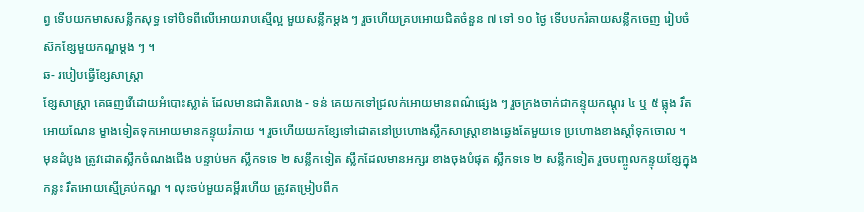ព្វ ទើបយកមាសសន្លឹកសុទ្ធ ទៅបិទពីលើអោយរាបស្មើល្អ មួយសន្លឹកម្ដង ៗ រួចហើយគ្របអោយជិតចំនួន ៧ ទៅ ១០ ថ្ងៃ ទើបបករំគាយសន្លឹកចេញ រៀបចំស៊កខ្សែមួយកណ្ឌម្ដង ៗ ។
ឆ- របៀបធ្វើខ្សែសាស្ត្រា
ខ្សែសាស្ត្រា គេធញវើដោយអំបោះស្លាត់ ដែលមានជាតិរលោង - ទន់ គេយកទៅជ្រលក់អោយមានពណ៌ផ្សេង ៗ រួចក្រងចាក់ជាកន្ទុយកណ្ដុរ ៤ ឬ ៥ ធ្លុង រឹតអោយណែន ម្ខាងទៀតទុកអោយមានកន្ទុយរំភាយ ។ រួចហើយយកខ្សែទៅដោតនៅប្រហោងស្លឹកសាស្ត្រាខាងឆ្វេងតែមួយទេ ប្រហោងខាងស្ដាំទុកចោល ។
មុនដំបូង ត្រូវដោតស្លឹកចំណងជើង បន្ទាប់មក ស្លឹកទទេ ២ សន្លឹកទៀត ស្លឹកដែលមានអក្សរ ខាងចុងបំផុត ស្លឹកទទេ ២ សន្លឹកទៀត រួចបញ្ចូលកន្ទុយខ្សែក្នុងកន្លះ រឹតអោយស្មើគ្រប់កណ្ឌ ។ លុះចប់មួយគម្ពីរហើយ ត្រូវតម្រៀបពីក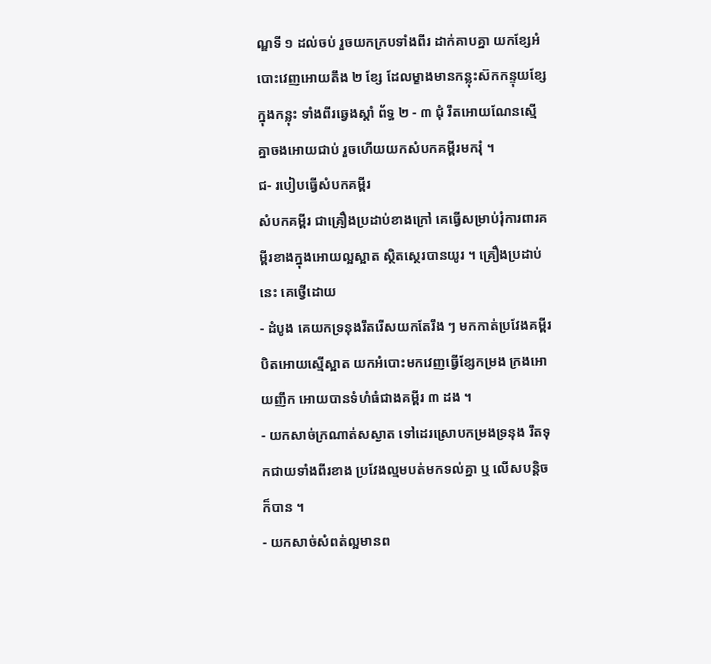ណ្ឌទី ១ ដល់ចប់ រួចយកក្របទាំងពីរ ដាក់គាបគ្នា យកខ្សែអំបោះវេញអោយតឹង ២ ខ្សែ ដែលម្ខាងមានកន្លុះស៊កកន្ទុយខ្សែក្នុងកន្លុះ ទាំងពីរឆ្វេងស្ដាំ ព័ទ្ធ ២ - ៣ ជុំ រឹតអោយណែនស្មើគ្នាចងអោយជាប់ រួចហើយយកសំបកគម្ពីរមករុំ ។
ជ- របៀបធ្វើសំបកគម្ពីរ
សំបកគម្ពីរ ជាគ្រឿងប្រដាប់ខាងក្រៅ គេធ្វើសម្រាប់រុំការពារគម្ពីរខាងក្នុងអោយល្អស្អាត ស្ថិតស្ថេរបានយូរ ។ គ្រឿងប្រដាប់នេះ គេថ្វើដោយ
- ដំបូង គេយកទ្រនុងរឹតរើសយកតែរឹង ៗ មកកាត់ប្រវែងគម្ពីរ បិតអោយស្មើស្អាត យកអំបោះមកវេញធ្វើខ្សែកម្រង ក្រងអោយញឹក អោយបានទំហំធំជាងគម្ពីរ ៣ ដង ។
- យកសាច់ក្រណាត់សស្ងាត ទៅដេរស្រោបកម្រងទ្រនុង រឹតទុកជាយទាំងពីរខាង ប្រវែងល្មមបត់មកទល់គ្នា ឬ លើសបន្តិចក៏បាន ។
- យកសាច់សំពត់ល្អមានព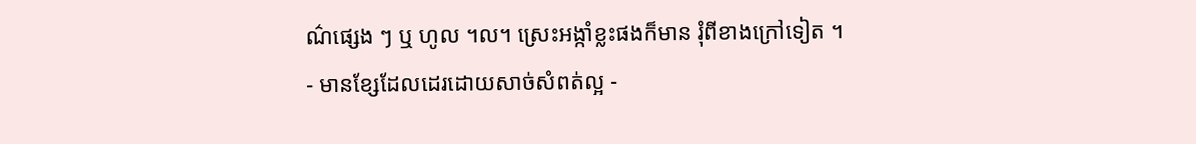ណ៌ផ្សេង ៗ ឬ ហូល ។ល។ ស្រេះអង្កាំខ្លះផងក៏មាន រុំពីខាងក្រៅទៀត ។
- មានខ្សែដែលដេរដោយសាច់សំពត់ល្អ -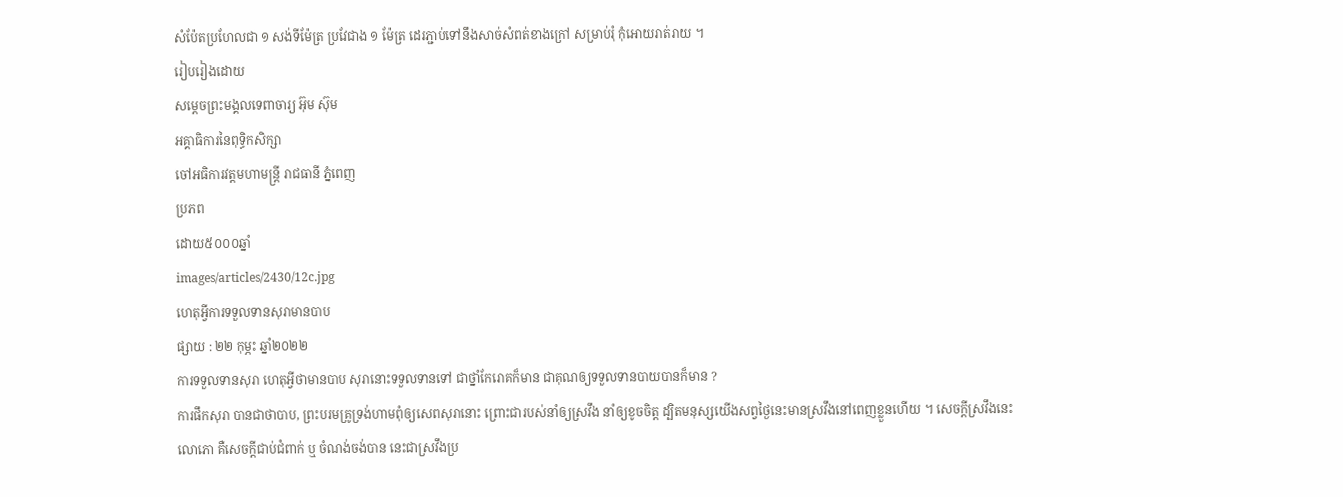សំប៉ែតប្រហែលជា ១ សង់ទីម៉ែត្រ ប្រវែជាង ១ ម៉ែត្រ ដេរភ្ជាប់ទៅនឹងសាច់សំពត់ខាងក្រៅ សម្រាប់រុំ កុំអោយរាត់រាយ ។
រៀបរៀងដោយ
សម្ដេចព្រះមង្គលទេពាចារ្យ អ៊ុម ស៊ុម
អគ្គាធិការនៃពុទ្ធិកសិក្សា
ចៅអធិការវត្តមហាមន្ត្រី រាជធានី ភ្នំពេញ
ប្រភព
ដោយ៥០០០ឆ្នាំ
images/articles/2430/12c.jpg
ហេតុអ្វីការទទួលទានសុរាមានបាប
ផ្សាយ : ២២ កុម្ភះ ឆ្នាំ២០២២
ការទទួលទានសុរា ហេតុអ្វីថាមានបាប សុរានោះទទួលទានទៅ ជាថ្នាំកែរោគក៏មាន ជាគុណឲ្យទទួលទានបាយបានក៏មាន ?
ការផឹកសុរា បានជាថាបាប, ព្រះបរមគ្រូទ្រង់ហាមពុំឲ្យសេពសុរានោះ ព្រោះជារបស់នាំឲ្យស្រវឹង នាំឲ្យខូចចិត្ត ដ្បិតមនុស្សយើងសព្វថ្ងៃនេះមានស្រវឹងនៅពេញខ្លួនហើយ ។ សេចក្ដីស្រវឹងនេះ លោភោ គឺសេចក្ដីជាប់ជំពាក់ ឬ ចំណង់ចង់បាន នេះជាស្រវឹងប្រ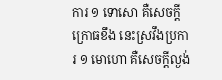ការ ១ ទោសោ គឺសេចក្ដីក្រោធខឹង នេះស្រវឹងប្រការ ១ មោហោ គឺសេចក្ដីល្ងង់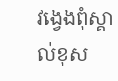វង្វេងពុំស្គាល់ខុស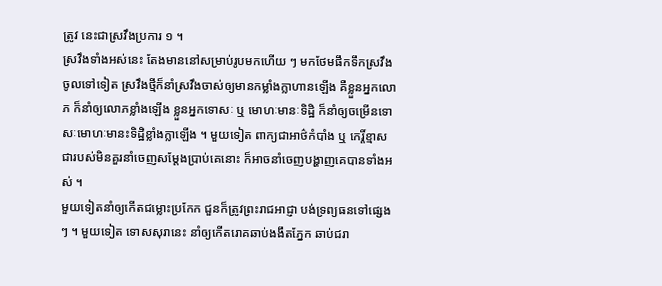ត្រូវ នេះជាស្រវឹងប្រការ ១ ។
ស្រវឹងទាំងអស់នេះ តែងមាននៅសម្រាប់រូបមកហើយ ៗ មកថែមផឹកទឹកស្រវឹងចូលទៅទៀត ស្រវឹងថ្មីក៏នាំស្រវឹងចាស់ឲ្យមានកម្លាំងក្លាហានឡើង គឺខ្លួនអ្នកលោភ ក៏នាំឲ្យលោភខ្លាំងឡើង ខ្លួនអ្នកទោសៈ ឬ មោហៈមានៈទិដ្ឋិ ក៏នាំឲ្យចម្រើនទោសៈមោហៈមានះទិដ្ឋិខ្លាំងក្លាឡើង ។ មួយទៀត ពាក្យជាអាថ៌កំបាំង ឬ កេរ្តិ៍ខ្មាសជារបស់មិនគួរនាំចេញសម្ដែងប្រាប់គេនោះ ក៏អាចនាំចេញបង្ហាញគេបានទាំងអស់ ។
មួយទៀតនាំឲ្យកើតជម្លោះប្រកែក ជួនក៏ត្រូវព្រះរាជអាជ្ញា បង់ទ្រព្យធនទៅផ្សេងៗ ។ មួយទៀត ទោសសុរានេះ នាំឲ្យកើតរោគឆាប់ងងឹតភ្នែក ឆាប់ជរា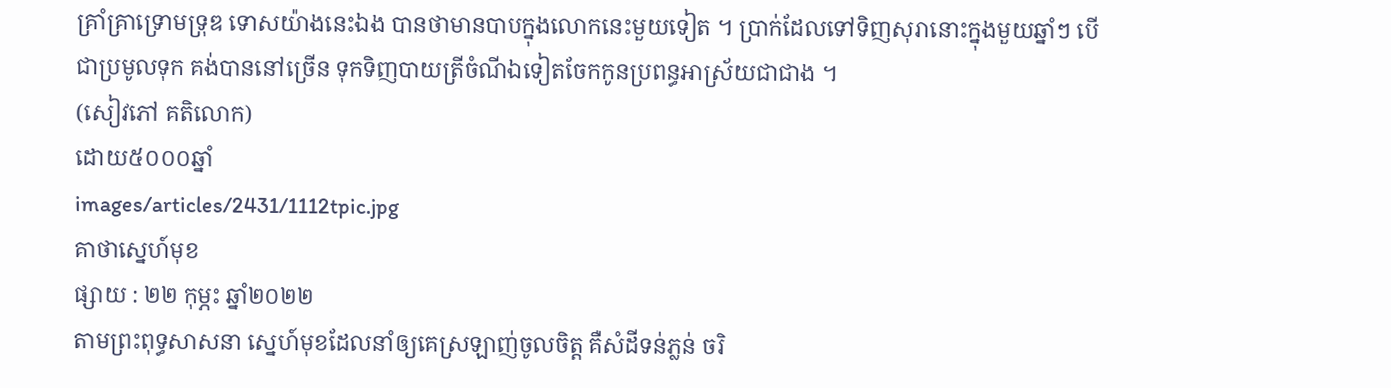គ្រាំគ្រាទ្រោមទ្រុឌ ទោសយ៉ាងនេះឯង បានថាមានបាបក្នុងលោកនេះមួយទៀត ។ ប្រាក់ដែលទៅទិញសុរានោះក្នុងមួយឆ្នាំៗ បើជាប្រមូលទុក គង់បាននៅច្រើន ទុកទិញបាយត្រីចំណីឯទៀតចែកកូនប្រពន្ធអាស្រ័យជាជាង ។
(សៀវភៅ គតិលោក)
ដោយ៥០០០ឆ្នាំ
images/articles/2431/1112tpic.jpg
គាថាស្នេហ៍មុខ
ផ្សាយ : ២២ កុម្ភះ ឆ្នាំ២០២២
តាមព្រះពុទ្ធសាសនា ស្នេហ៍មុខដែលនាំឲ្យគេស្រឡាញ់ចូលចិត្ត គឺសំដីទន់ភ្លន់ ចរិ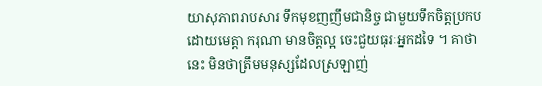យាសុភាពរាបសារ ទឹកមុខញញឹមជានិច្ច ជាមួយទឹកចិត្តប្រកបដោយមេត្តា ករុណា មានចិត្តល្អ ចេះជួយធុរៈអ្នកដទៃ ។ គាថានេះ មិនថាត្រឹមមនុស្សដែលស្រឡាញ់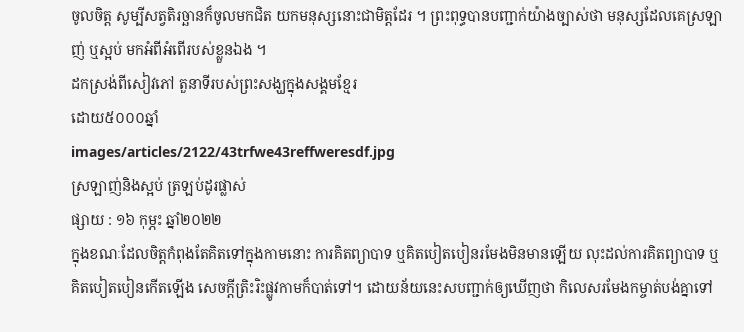ចូលចិត្ត សូម្បីសត្វតិរច្ឆានក៏ចូលមកជិត យកមនុស្សនោះជាមិត្តដែរ ។ ព្រះពុទ្ធបានបញ្ជាក់យ៉ាងច្បាស់ថា មនុស្សដែលគេស្រឡាញ់ ឬស្អប់ មកអំពីអំពើរបស់ខ្លួនឯង ។
ដកស្រង់ពីសៀវភៅ តួនាទីរបស់ព្រះសង្ឃក្នុងសង្គមខ្មែរ
ដោយ៥០០០ឆ្នាំ
images/articles/2122/43trfwe43reffweresdf.jpg
ស្រឡាញ់និងស្អប់ ត្រឡប់ដូរផ្លាស់
ផ្សាយ : ១៦ កុម្ភះ ឆ្នាំ២០២២
ក្នុងខណៈដែលចិត្តកំពុងតែគិតទៅក្នុងកាមនោះ ការគិតព្យាបាទ ឬគិតបៀតបៀនរមែងមិនមានឡើយ លុះដល់ការគិតព្យាបាទ ឬគិតបៀតបៀនកើតឡើង សេចក្ដីត្រិះរិះផ្លូវកាមក៏បាត់ទៅ។ ដោយន័យនេះសបញ្ជាក់ឲ្យឃើញថា កិលេសរមែងកម្ចាត់បង់គ្នាទៅ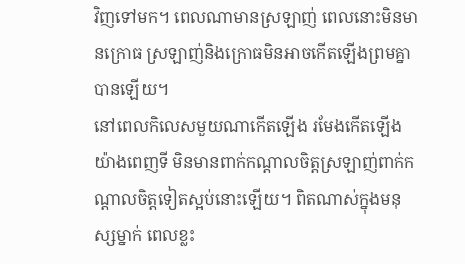វិញទៅមក។ ពេលណាមានស្រឡាញ់ ពេលនោះមិនមានក្រោធ ស្រឡាញ់និងក្រោធមិនអាចកើតឡើងព្រមគ្នាបានឡើយ។
នៅពេលកិលេសមួយណាកើតឡើង រមែងកើតឡើងយ៉ាងពេញទី មិនមានពាក់កណ្ដាលចិត្តស្រឡាញ់ពាក់កណ្ដាលចិត្តទៀតស្អប់នោះឡើយ។ ពិតណាស់ក្នុងមនុស្សម្នាក់ ពេលខ្លះ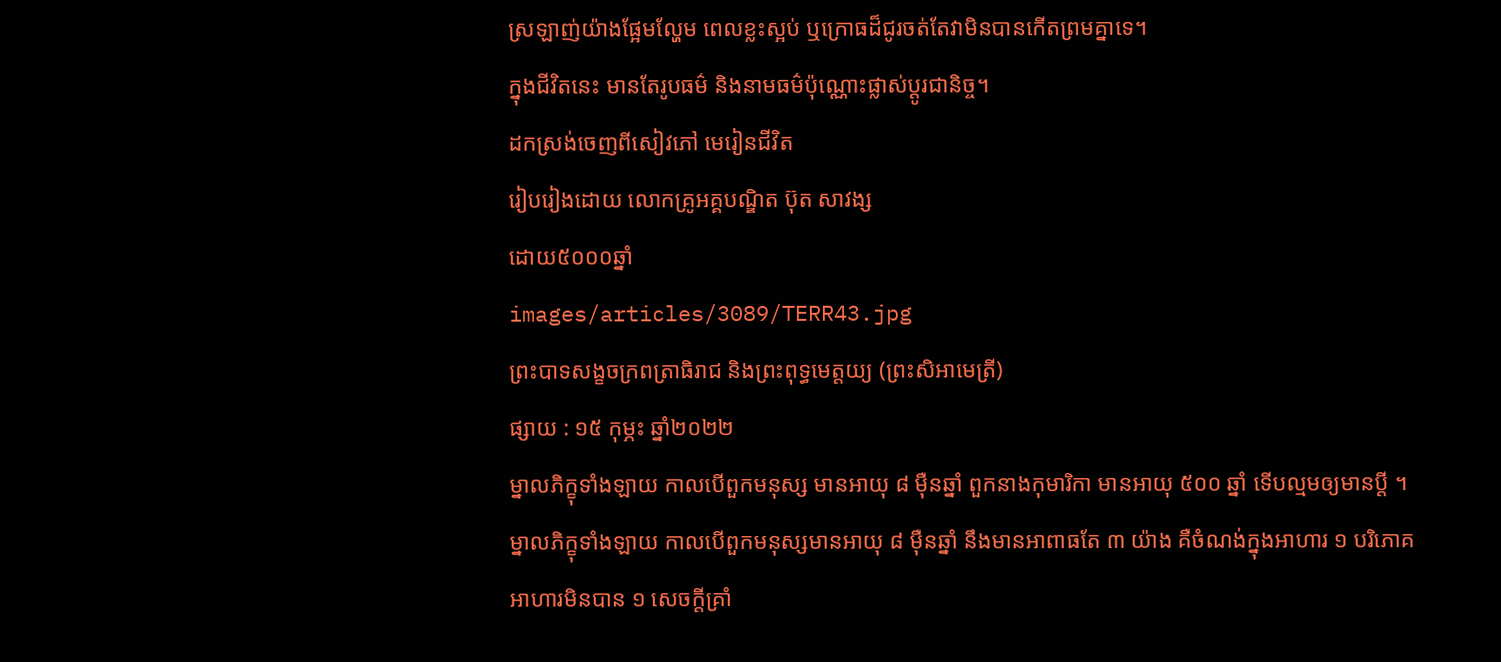ស្រឡាញ់យ៉ាងផ្អែមល្ហែម ពេលខ្លះស្អប់ ឬក្រោធដ៏ជូរចត់តែវាមិនបានកើតព្រមគ្នាទេ។
ក្នុងជីវិតនេះ មានតែរូបធម៌ និងនាមធម៌ប៉ុណ្ណោះផ្លាស់ប្ដូរជានិច្ច។
ដកស្រង់ចេញពីសៀវភៅ មេរៀនជីវិត
រៀបរៀងដោយ លោកគ្រូអគ្គបណ្ឌិត ប៊ុត សាវង្ស
ដោយ៥០០០ឆ្នាំ
images/articles/3089/TERR43.jpg
ព្រះបាទសង្ខចក្រពត្រាធិរាជ និងព្រះពុទ្ធមេត្តយ្យ (ព្រះសិអាមេត្រី)
ផ្សាយ : ១៥ កុម្ភះ ឆ្នាំ២០២២
ម្នាលភិក្ខុទាំងឡាយ កាលបើពួកមនុស្ស មានអាយុ ៨ ម៉ឺនឆ្នាំ ពួកនាងកុមារិកា មានអាយុ ៥០០ ឆ្នាំ ទើបល្មមឲ្យមានប្តី ។
ម្នាលភិក្ខុទាំងឡាយ កាលបើពួកមនុស្សមានអាយុ ៨ ម៉ឺនឆ្នាំ នឹងមានអាពាធតែ ៣ យ៉ាង គឺចំណង់ក្នុងអាហារ ១ បរិភោគអាហារមិនបាន ១ សេចក្តីគ្រាំ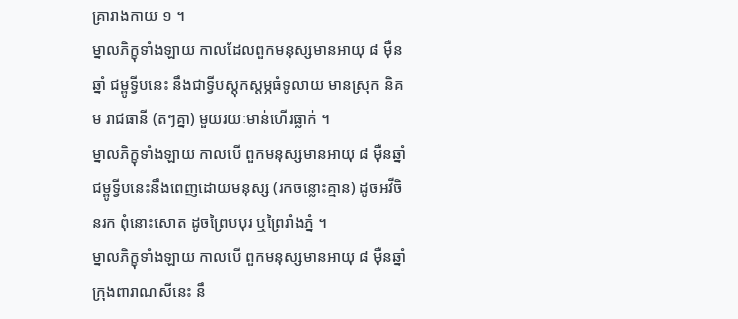គ្រារាងកាយ ១ ។
ម្នាលភិក្ខុទាំងឡាយ កាលដែលពួកមនុស្សមានអាយុ ៨ ម៉ឺនឆ្នាំ ជម្ពូទ្វីបនេះ នឹងជាទ្វីបស្តុកស្តម្ភធំទូលាយ មានស្រុក និគម រាជធានី (តៗគ្នា) មួយរយៈមាន់ហើរធ្លាក់ ។
ម្នាលភិក្ខុទាំងឡាយ កាលបើ ពួកមនុស្សមានអាយុ ៨ ម៉ឺនឆ្នាំ ជម្ពូទ្វីបនេះនឹងពេញដោយមនុស្ស (រកចន្លោះគ្មាន) ដូចអវីចិនរក ពុំនោះសោត ដូចព្រៃបបុរ ឬព្រៃរាំងភ្នំ ។
ម្នាលភិក្ខុទាំងឡាយ កាលបើ ពួកមនុស្សមានអាយុ ៨ ម៉ឺនឆ្នាំ ក្រុងពារាណសីនេះ នឹ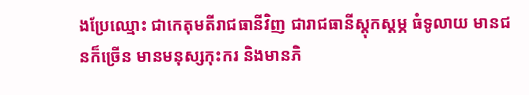ងប្រែឈ្មោះ ជាកេតុមតីរាជធានីវិញ ជារាជធានីស្តុកស្តម្ភ ធំទូលាយ មានជនក៏ច្រើន មានមនុស្សកុះករ និងមានភិ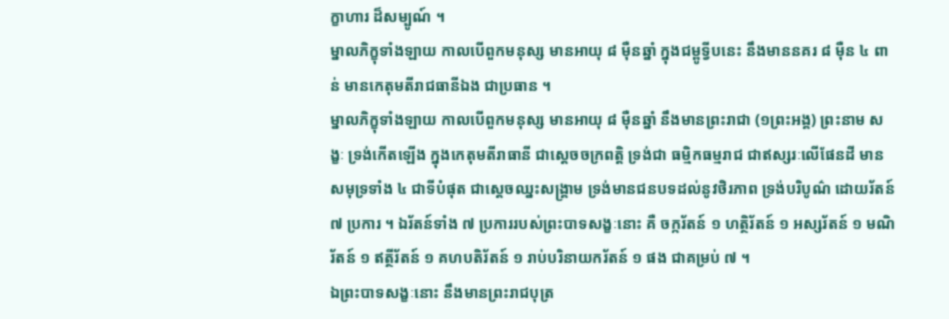ក្ខាហារ ដ៏សម្បូណ៍ ។
ម្នាលភិក្ខុទាំងឡាយ កាលបើពួកមនុស្ស មានអាយុ ៨ ម៉ឺនឆ្នាំ ក្នុងជម្ពូទ្វីបនេះ នឹងមាននគរ ៨ ម៉ឺន ៤ ពាន់ មានកេតុមតីរាជធានីឯង ជាប្រធាន ។
ម្នាលភិក្ខុទាំងឡាយ កាលបើពួកមនុស្ស មានអាយុ ៨ ម៉ឺនឆ្នាំ នឹងមានព្រះរាជា (១ព្រះអង្គ) ព្រះនាម សង្ខៈ ទ្រង់កើតឡើង ក្នុងកេតុមតីរាធានី ជាស្តេចចក្រពត្តិ ទ្រង់ជា ធម្មិកធម្មរាជ ជាឥស្សរៈលើផែនដី មានសមុទ្រទាំង ៤ ជាទីបំផុត ជាស្តេចឈ្នះសង្រ្គាម ទ្រង់មានជនបទដល់នូវថិរភាព ទ្រង់បរិបូណ៌ ដោយរ័តន៍ ៧ ប្រការ ។ ឯរ័តន៍ទាំង ៧ ប្រការរបស់ព្រះបាទសង្ខៈនោះ គឺ ចក្ករ័តន៍ ១ ហត្ថិរ័តន៍ ១ អស្សរ័តន៍ ១ មណិរ័តន៍ ១ ឥត្ថីរ័តន៍ ១ គហបតិរ័តន៍ ១ រាប់បរិនាយករ័តន៍ ១ ផង ជាគម្រប់ ៧ ។
ឯព្រះបាទសង្ខៈនោះ នឹងមានព្រះរាជបុត្រ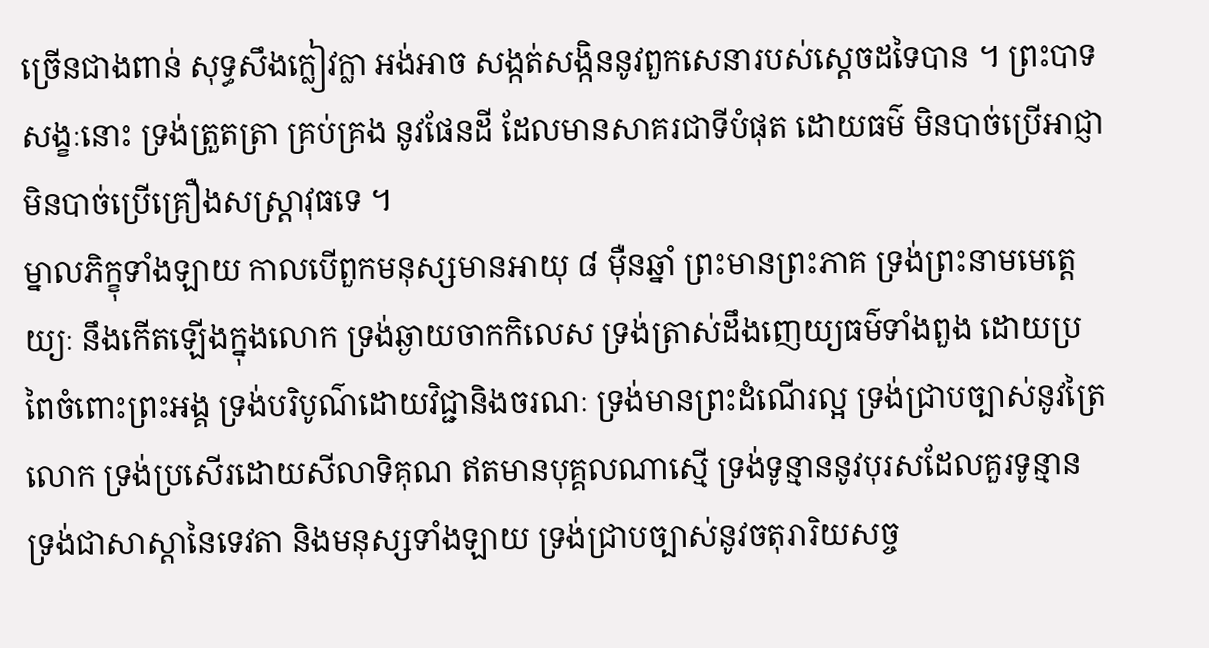ច្រើនជាងពាន់ សុទ្ធសឹងក្លៀវក្លា អង់អាច សង្កត់សង្កិននូវពួកសេនារបស់ស្តេចដទៃបាន ។ ព្រះបាទសង្ខៈនោះ ទ្រង់ត្រួតត្រា គ្រប់គ្រង នូវផែនដី ដែលមានសាគរជាទីបំផុត ដោយធម៌ មិនបាច់ប្រើអាជ្ញា មិនបាច់ប្រើគ្រឿងសស្រ្តាវុធទេ ។
ម្នាលភិក្ខុទាំងឡាយ កាលបើពួកមនុស្សមានអាយុ ៨ ម៉ឺនឆ្នាំ ព្រះមានព្រះភាគ ទ្រង់ព្រះនាមមេត្តេយ្យៈ នឹងកើតឡើងក្នុងលោក ទ្រង់ឆ្ងាយចាកកិលេស ទ្រង់ត្រាស់ដឹងញេយ្យធម៌ទាំងពួង ដោយប្រពៃចំពោះព្រះអង្គ ទ្រង់បរិបូណ៌ដោយវិជ្ជានិងចរណៈ ទ្រង់មានព្រះដំណើរល្អ ទ្រង់ជ្រាបច្បាស់នូវត្រៃលោក ទ្រង់ប្រសើរដោយសីលាទិគុណ ឥតមានបុគ្គលណាសើ្ម ទ្រង់ទូន្មាននូវបុរសដែលគួរទូន្មាន ទ្រង់ជាសាស្តានៃទេវតា និងមនុស្សទាំងឡាយ ទ្រង់ជ្រាបច្បាស់នូវចតុរារិយសច្ច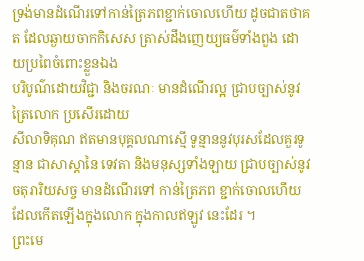ទ្រង់មានដំណើរទៅកាន់ត្រៃភពខ្ជាក់ចោលហើយ ដូចជាតថាគត ដែលឆ្ងាយចាកកិសេស ត្រាស់ដឹងញេយ្យធម៌ទាំងពួង ដោយប្រពៃចំពោះខ្លួនឯង
បរិបូណ៌ដោយវិជ្ជា និងចរណៈ មានដំណើរល្អ ជ្រាបច្បាស់នូវត្រៃលោក ប្រសើរដោយ
សីលាទិគុណ ឥតមានបុគ្គលណាស្មើ ទូន្មាននូវបុរសដែលគួរទូន្មាន ជាសាស្តានៃ ទេវតា និងមនុស្សទាំងឡាយ ជ្រាបច្បាស់នូវចតុរារិយសច្ច មានដំណើរទៅ កាន់ត្រៃភព ខ្ជាក់ចោលហើយ ដែលកើតឡើងក្នុងលោក ក្នុងកាលឥឡូវ នេះដែរ ។
ព្រះមេ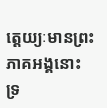ត្តេយ្យៈមានព្រះភាគអង្គនោះ ទ្រ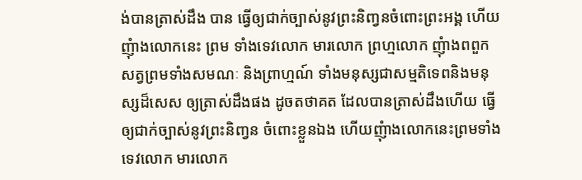ង់បានត្រាស់ដឹង បាន ធ្វើឲ្យជាក់ច្បាស់នូវព្រះនិញ្វនចំពោះព្រះអង្គ ហើយញុំាងលោកនេះ ព្រម ទាំងទេវលោក មារលោក ព្រហ្មលោក ញុំាងពពួកសត្វព្រមទាំងសមណៈ និងព្រាហ្មណ៍ ទាំងមនុស្សជាសម្មតិទេពនិងមនុស្សដ៏សេស ឲ្យត្រាស់ដឹងផង ដូចតថាគត ដែលបានត្រាស់ដឹងហើយ ធ្វើឲ្យជាក់ច្បាស់នូវព្រះនិញ្វន ចំពោះខ្លួនឯង ហើយញុំាងលោកនេះព្រមទាំងទេវលោក មារលោក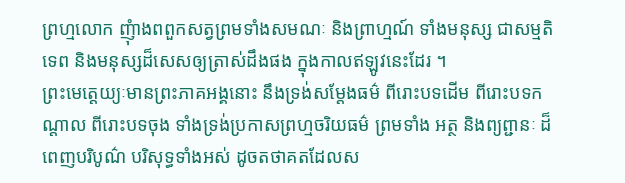ព្រហ្មលោក ញុំាងពពួកសត្វព្រមទាំងសមណៈ និងព្រាហ្មណ៍ ទាំងមនុស្ស ជាសម្មតិទេព និងមនុស្សដ៏សេសឲ្យត្រាស់ដឹងផង ក្នុងកាលឥឡូវនេះដែរ ។
ព្រះមេត្តេយ្យៈមានព្រះភាគអង្គនោះ នឹងទ្រង់សម្តែងធម៌ ពីរោះបទដើម ពីរោះបទកណ្តាល ពីរោះបទចុង ទាំងទ្រង់ប្រកាសព្រហ្មចរិយធម៌ ព្រមទាំង អត្ថ និងព្យព្ជានៈ ដ៏ពេញបរិបូណ៌ បរិសុទ្ធទាំងអស់ ដូចតថាគតដែលស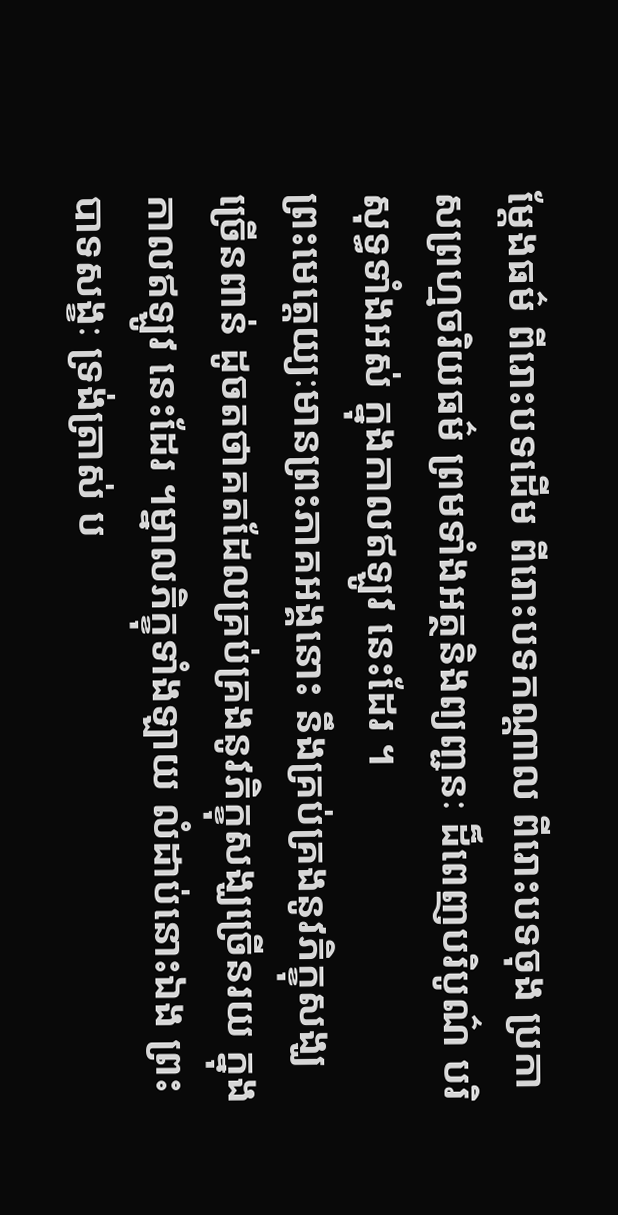ម្តែងធម៌ ពីរោះបទដើម ពីរោះបទកណ្តាល ពីរោះបទចុង ប្រកាសព្រហ្មចរិយធម៌ ព្រមទាំងអត្ថនិងព្យញ្ជនៈ ដ៏ពេញបរិបូណ៌ បរិសុទ្ធទាំងអស់ ក្នុងកាលឥឡូវ នេះដែរ ។
ព្រះមេត្តេយ្យៈមានព្រះភាគអង្គនោះ នឹងគ្រប់គ្រងនូវភិក្ខុសង្ឃ ច្រើនពាន់ ដូចតថាគតដែលគ្រប់គ្រងនូវភិក្ខុសង្ឃច្រើនរយ ក្នុងកាលឥឡូវ នេះដែរ ។ម្នាលភិក្ខុទាំងឡាយ លំដាប់នោះឯង ព្រះបាទសង្ខៈ ទ្រង់ត្រាស់ ប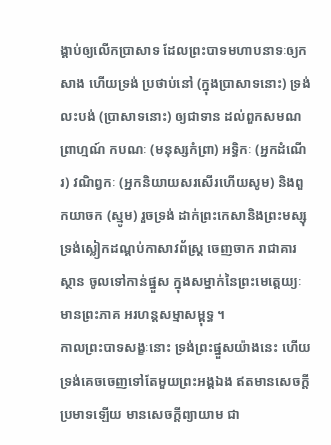ង្គាប់ឲ្យលើកប្រាសាទ ដែលព្រះបាទមហាបនាទៈឲ្យកសាង ហើយទ្រង់ ប្រថាប់នៅ (ក្នុងប្រាសាទនោះ) ទ្រង់លះបង់ (ប្រាសាទនោះ) ឲ្យជាទាន ដល់ពួកសមណព្រាហ្មណ៍ កបណៈ (មនុស្សកំព្រា) អទ្ធិកៈ (អ្នកដំណើរ) វណិព្វកៈ (អ្នកនិយាយសរសើរហើយសូម) និងពួកយាចក (ស្មូម) រួចទ្រង់ ដាក់ព្រះកេសានិងព្រះមស្សុ ទ្រង់ស្លៀកដណ្តប់កាសាវព័ស្រ្ត ចេញចាក រាជាគារស្ថាន ចូលទៅកាន់ផ្នួស ក្នុងសម្នាក់នៃព្រះមេត្តេយ្យៈមានព្រះភាគ អរហន្តសម្មាសម្ពុទ្ធ ។
កាលព្រះបាទសង្ខៈនោះ ទ្រង់ព្រះផ្នួសយ៉ាងនេះ ហើយ ទ្រង់គេចចេញទៅតែមួយព្រះអង្គឯង ឥតមានសេចក្តីប្រមាទឡើយ មានសេចក្តីព្យាយាម ជា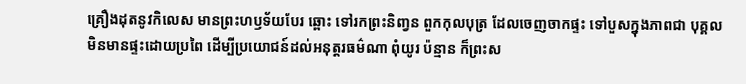គ្រឿងដុតនូវកិលេស មានព្រះហឫទ័យបែរ ឆ្ពោះ ទៅរកព្រះនិញ្វន ពួកកុលបុត្រ ដែលចេញចាកផ្ទះ ទៅបួសក្នុងភាពជា បុគ្គលមិនមានផ្ទះដោយប្រពៃ ដើម្បីប្រយោជន៍ដល់អនុត្តរធម៌ណា ពុំយូរ ប៉ន្មាន ក៏ព្រះស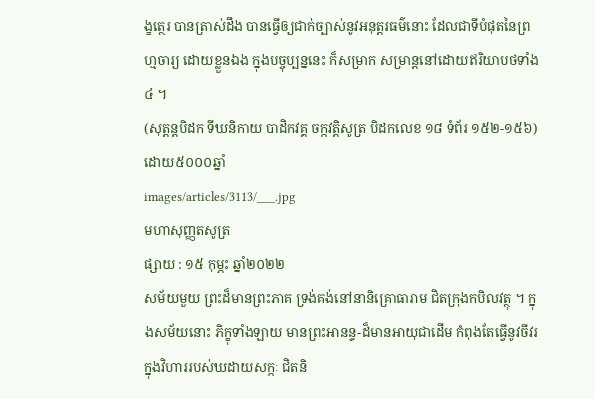ង្ខត្ថេរ បានត្រាស់ដឹង បានធ្វើឲ្យជាក់ច្បាស់នូវអនុត្តរធម៌នោះ ដែលជាទីបំផុតនៃព្រហ្មចារ្យ ដោយខ្លួនឯង ក្នុងបច្ចុប្បន្ននេះ ក៏សម្រាក សម្រាន្តនៅដោយឥរិយាបថទាំង ៤ ។
(សុត្តន្តបិដក ទីឃនិកាយ បាដិកវគ្គ ចក្កវត្តិសូត្រ បិដកលេខ ១៨ ទំព័រ ១៥២-១៥៦)
ដោយ៥០០០ឆ្នាំ
images/articles/3113/___.jpg
មហាសុញ្ញតសូត្រ
ផ្សាយ : ១៥ កុម្ភះ ឆ្នាំ២០២២
សម័យមួយ ព្រះដ៏មានព្រះភាគ ទ្រង់គង់នៅនានិគ្រោធារាម ជិតក្រុងកបិលវត្ថុ ។ ក្នុងសម័យនោះ ភិក្ខុទាំងឡាយ មានព្រះអានន្ទ-ដ៏មានអាយុជាដើម កំពុងតែធ្វើនូវចីវរ ក្នុងវិហាររបស់ឃដាយសក្កៈ ជិតនិ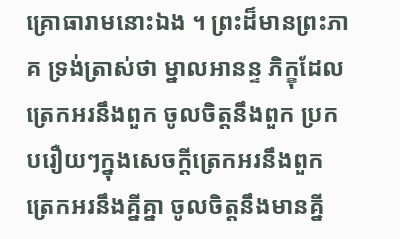គ្រោធារាមនោះឯង ។ ព្រះដ៏មានព្រះភាគ ទ្រង់ត្រាស់ថា ម្នាលអានន្ទ ភិក្ខុដែលត្រេកអរនឹងពួក ចូលចិត្តនឹងពួក ប្រកបរឿយៗក្នុងសេចក្ដីត្រេកអរនឹងពួក ត្រេកអរនឹងគ្នីគ្នា ចូលចិត្តនឹងមានគ្នី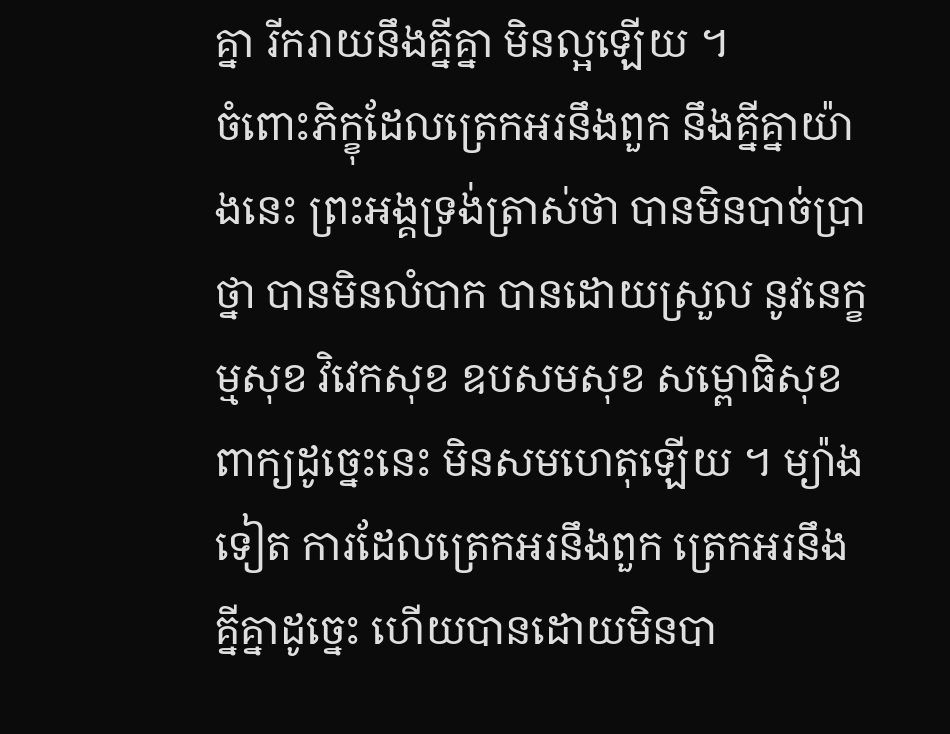គ្នា រីករាយនឹងគ្នីគ្នា មិនល្អឡើយ ។
ចំពោះភិក្ខុដែលត្រេកអរនឹងពួក នឹងគ្នីគ្នាយ៉ាងនេះ ព្រះអង្គទ្រង់ត្រាស់ថា បានមិនបាច់ប្រាថ្នា បានមិនលំបាក បានដោយស្រួល នូវនេក្ខម្មសុខ វិវេកសុខ ឧបសមសុខ សម្ពោធិសុខ ពាក្យដូច្នេះនេះ មិនសមហេតុឡើយ ។ ម្យ៉ាងទៀត ការដែលត្រេកអរនឹងពួក ត្រេកអរនឹងគ្នីគ្នាដូច្នេះ ហើយបានដោយមិនបា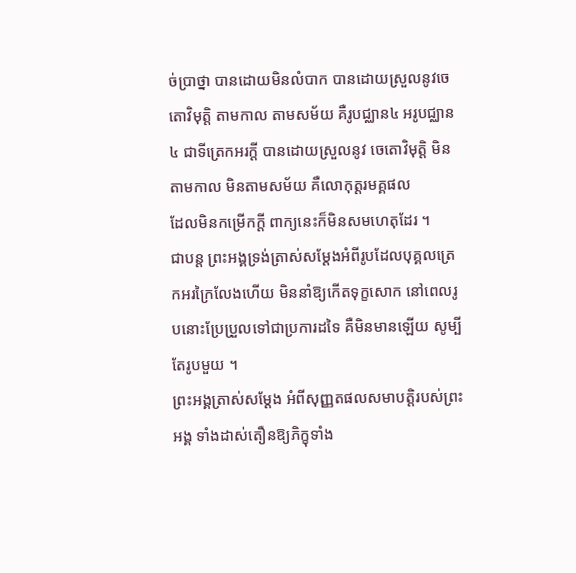ច់ប្រាថ្នា បានដោយមិនលំបាក បានដោយស្រួលនូវចេតោវិមុត្តិ តាមកាល តាមសម័យ គឺរូបជ្ឈាន៤ អរូបជ្ឈាន៤ ជាទីត្រេកអរក្ដី បានដោយស្រួលនូវ ចេតោវិមុត្តិ មិនតាមកាល មិនតាមសម័យ គឺលោកុត្តរមគ្គផល
ដែលមិនកម្រើកក្ដី ពាក្យនេះក៏មិនសមហេតុដែរ ។
ជាបន្ត ព្រះអង្គទ្រង់ត្រាស់សម្ដែងអំពីរូបដែលបុគ្គលត្រេកអរក្រៃលែងហើយ មិននាំឱ្យកើតទុក្ខសោក នៅពេលរូបនោះប្រែប្រួលទៅជាប្រការដទៃ គឺមិនមានឡើយ សូម្បីតែរូបមួយ ។
ព្រះអង្គត្រាស់សម្ដែង អំពីសុញ្ញតផលសមាបត្តិរបស់ព្រះអង្គ ទាំងដាស់តឿនឱ្យភិក្ខុទាំង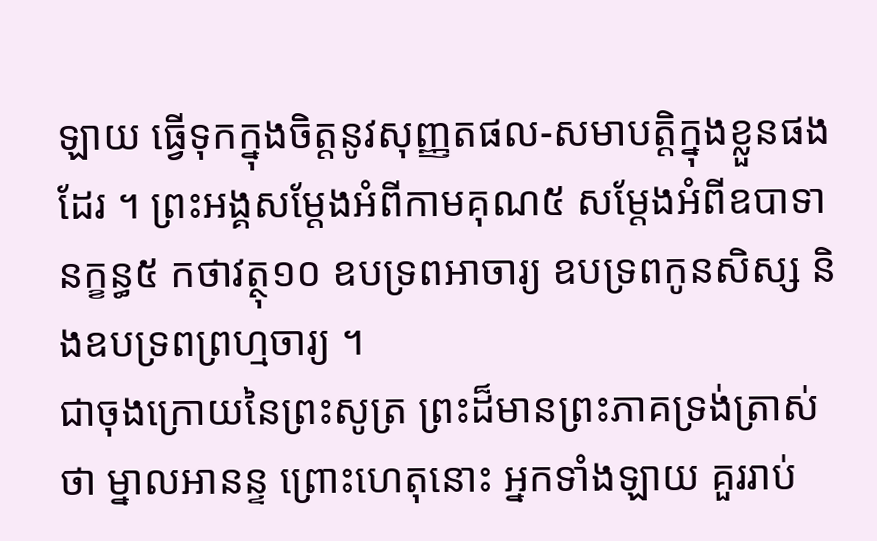ឡាយ ធ្វើទុកក្នុងចិត្តនូវសុញ្ញតផល-សមាបត្តិក្នុងខ្លួនផងដែរ ។ ព្រះអង្គសម្ដែងអំពីកាមគុណ៥ សម្ដែងអំពីឧបាទានក្ខន្ធ៥ កថាវត្ថុ១០ ឧបទ្រពអាចារ្យ ឧបទ្រពកូនសិស្ស និងឧបទ្រពព្រហ្មចារ្យ ។
ជាចុងក្រោយនៃព្រះសូត្រ ព្រះដ៏មានព្រះភាគទ្រង់ត្រាស់ថា ម្នាលអានន្ទ ព្រោះហេតុនោះ អ្នកទាំងឡាយ គួររាប់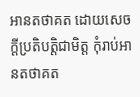អានតថាគត ដោយសេចក្ដីប្រតិបត្តិជាមិត្ត កុំរាប់អានតថាគត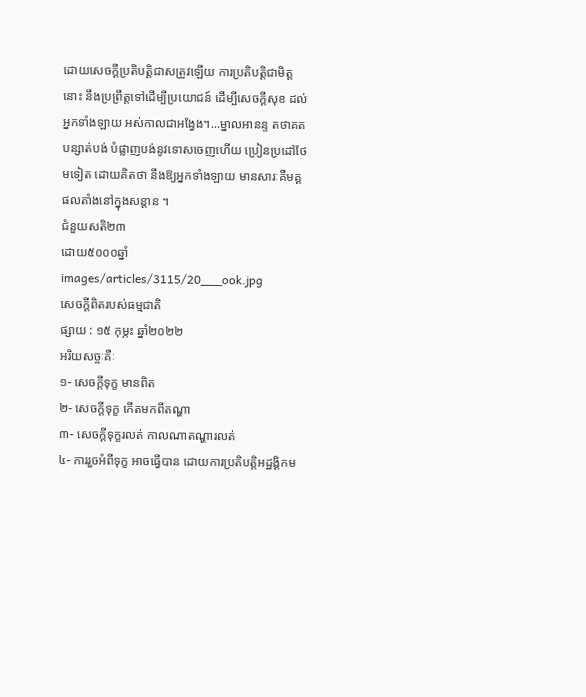ដោយសេចក្ដីប្រតិបត្តិជាសត្រូវឡើយ ការប្រតិបត្តិជាមិត្តនោះ នឹងប្រព្រឹត្តទៅដើម្បីប្រយោជន៍ ដើម្បីសេចក្ដីសុខ ដល់អ្នកទាំងឡាយ អស់កាលជាអង្វែង។...ម្នាលអានន្ទ តថាគតបន្សាត់បង់ បំផ្លាញបង់នូវទោសចេញហើយ ប្រៀនប្រដៅថែមទៀត ដោយគិតថា នឹងឱ្យអ្នកទាំងឡាយ មានសារៈគឺមគ្គផលតាំងនៅក្នុងសន្ដាន ។
ជំនួយសតិ២៣
ដោយ៥០០០ឆ្នាំ
images/articles/3115/20___ook.jpg
សេចក្តីពិតរបស់ធម្មជាតិ
ផ្សាយ : ១៥ កុម្ភះ ឆ្នាំ២០២២
អរិយសច្ចៈគឺៈ
១- សេចក្តីទុក្ខ មានពិត
២- សេចក្តីទុក្ខ កើតមកពីតណ្ហា
៣- សេចក្តីទុក្ខរលត់ កាលណាតណ្ហារលត់
៤- ការរួចអំពីទុក្ខ អាចធ្វើបាន ដោយការប្រតិបត្តិអដ្ឋង្គិកម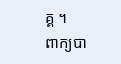គ្គ ។
ពាក្យបា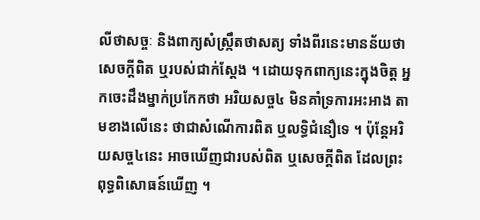លីថាសច្ចៈ និងពាក្យសំស្រ្កឹតថាសត្យ ទាំងពីរនេះមានន័យថា សេចក្តីពិត ឬរបស់ជាក់ស្តែង ។ ដោយទុកពាក្យនេះក្នុងចិត្ត អ្នកចេះដឹងម្នាក់ប្រកែកថា អរិយសច្ច៤ មិនគាំទ្រការអះអាង តាមខាងលើនេះ ថាជាសំណើការពិត ឬលទ្ធិជំនឿទេ ។ ប៉ុន្តែអរិយសច្ច៤នេះ អាចឃើញជារបស់ពិត ឬសេចក្តីពិត ដែលព្រះពុទ្ធពិសោធន៍ឃើញ ។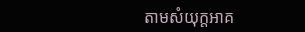តាមសំយុក្តអាគ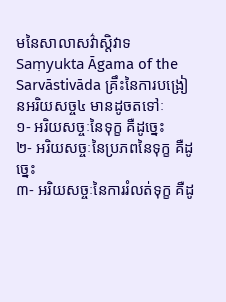មនៃសាលាសវ៌ាស្តិវាទ Saṃyukta Āgama of the Sarvāstivāda គ្រឹះនៃការបង្រៀនអរិយសច្ច៤ មានដូចតទៅៈ
១- អរិយសច្ចៈនៃទុក្ខ គឺដូច្នេះ
២- អរិយសច្ចៈនៃប្រភពនៃទុក្ខ គឺដូច្នេះ
៣- អរិយសច្ចៈនៃការរំលត់ទុក្ខ គឺដូ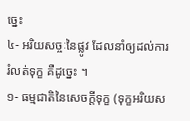ច្នេះ
៤- អរិយសច្ចៈនៃផ្លូវ ដែលនាំឲ្យដល់ការរំលត់ទុក្ខ គឺដូច្នេះ ។
១- ធម្មជាតិនៃសេចក្តីទុក្ខ (ទុក្ខអរិយស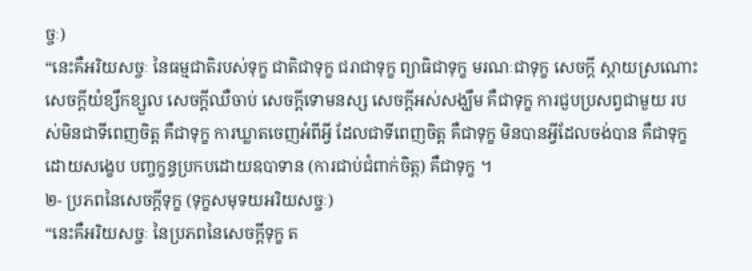ច្ចៈ)
“នេះគឺអរិយសច្ចៈ នៃធម្មជាតិរបស់ទុក្ខ ជាតិជាទុក្ខ ជរាជាទុក្ខ ព្យាធិជាទុក្ខ មរណៈជាទុក្ខ សេចក្តី ស្តាយស្រណោះ សេចក្តីយំខ្សឹកខ្សួល សេចក្តីឈឺចាប់ សេចក្តីទោមនស្ស សេចក្តីអស់សង្ឃឹម គឺជាទុក្ខ ការជួបប្រសព្វជាមួយ របស់មិនជាទីពេញចិត្ត គឺជាទុក្ខ ការឃ្លាតចេញអំពីអ្វី ដែលជាទីពេញចិត្ត គឺជាទុក្ខ មិនបានអ្វីដែលចង់បាន គឺជាទុក្ខ ដោយសង្ខេប បញ្ចក្ខន្ធប្រកបដោយឧបាទាន (ការជាប់ជំពាក់ចិត្ត) គឺជាទុក្ខ ។
២- ប្រភពនៃសេចក្តីទុក្ខ (ទុក្ខសមុទយអរិយសច្ចៈ)
“នេះគឺអរិយសច្ចៈ នៃប្រភពនៃសេចក្តីទុក្ខ ត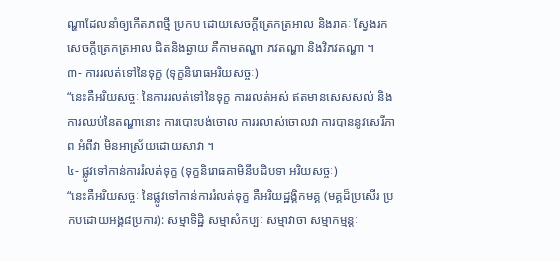ណ្ហាដែលនាំឲ្យកើតភពថ្មី ប្រកប ដោយសេចក្តីត្រេកត្រអាល និងរាគៈ ស្វែងរកសេចក្តីត្រេកត្រអាល ជិតនិងឆ្ងាយ គឺកាមតណ្ហា ភវតណ្ហា និងវិភវតណ្ហា ។
៣- ការរលត់ទៅនៃទុក្ខ (ទុក្ខនិរោធអរិយសច្ចៈ)
“នេះគឺអរិយសច្ចៈ នៃការរលត់ទៅនៃទុក្ខ ការរលត់អស់ ឥតមានសេសសល់ និងការឈប់នៃតណ្ហានោះ ការបោះបង់ចោល ការរលាស់ចោលវា ការបាននូវសេរីភាព អំពីវា មិនអាស្រ័យដោយសាវា ។
៤- ផ្លូវទៅកាន់ការរំលត់ទុក្ខ (ទុក្ខនិរោធគាមិនីបដិបទា អរិយសច្ចៈ)
“នេះគឺអរិយសច្ចៈ នៃផ្លូវទៅកាន់ការរំលត់ទុក្ខ គឺអរិយដ្ឋង្គិកមគ្គ (មគ្គដ៏ប្រសើរ ប្រកបដោយអង្គ៨ប្រការ): សម្មាទិដ្ឋិ សម្មាសំកប្បៈ សម្មាវាចា សម្មាកម្មន្តៈ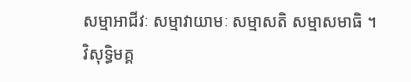សម្មាអាជីវៈ សម្មាវាយាមៈ សម្មាសតិ សម្មាសមាធិ ។
វិសុទ្ធិមគ្គ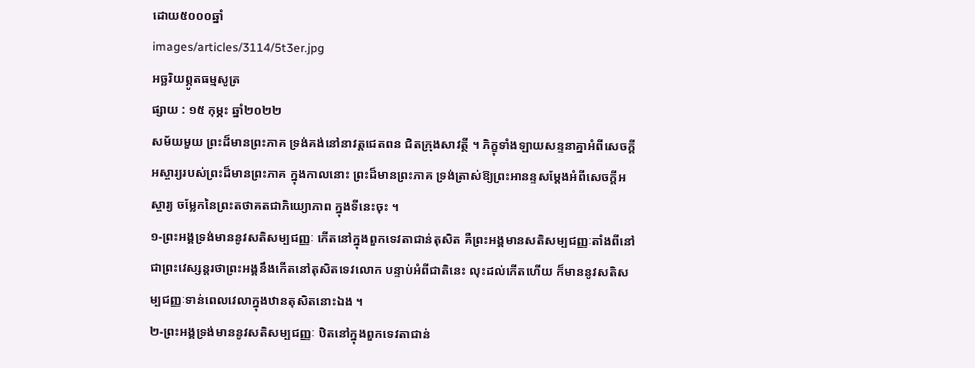ដោយ៥០០០ឆ្នាំ
images/articles/3114/5t3er.jpg
អច្ឆរិយព្ភូតធម្មសូត្រ
ផ្សាយ : ១៥ កុម្ភះ ឆ្នាំ២០២២
សម័យមួយ ព្រះដ៏មានព្រះភាគ ទ្រង់គង់នៅនាវត្តជេតពន ជិតក្រុងសាវត្ថី ។ ភិក្ខុទាំងឡាយសន្ទនាគ្នាអំពីសេចក្ដីអស្ចារ្យរបស់ព្រះដ៏មានព្រះភាគ ក្នុងកាលនោះ ព្រះដ៏មានព្រះភាគ ទ្រង់ត្រាស់ឱ្យព្រះអានន្ទសម្ដែងអំពីសេចក្ដីអស្ចារ្យ ចម្លែកនៃព្រះតថាគតជាភិយ្យោភាព ក្នុងទីនេះចុះ ។
១-ព្រះអង្គទ្រង់មាននូវសតិសម្បជញ្ញៈ កើតនៅក្នុងពួកទេវតាជាន់តុសិត គឺព្រះអង្គមានសតិសម្បជញ្ញៈតាំងពីនៅជាព្រះវេស្សន្ដរថាព្រះអង្គនឹងកើតនៅតុសិតទេវលោក បន្ទាប់អំពីជាតិនេះ លុះដល់កើតហើយ ក៏មាននូវសតិសម្បជញ្ញៈទាន់ពេលវេលាក្នុងឋានតុសិតនោះឯង ។
២-ព្រះអង្គទ្រង់មាននូវសតិសម្បជញ្ញៈ ឋិតនៅក្នុងពួកទេវតាជាន់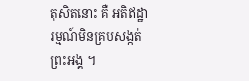តុសិតនោះ គឺ អតិឥដ្ឋារម្មណ៍មិនគ្របសង្កត់ព្រះអង្គ ។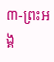៣-ព្រះអង្គ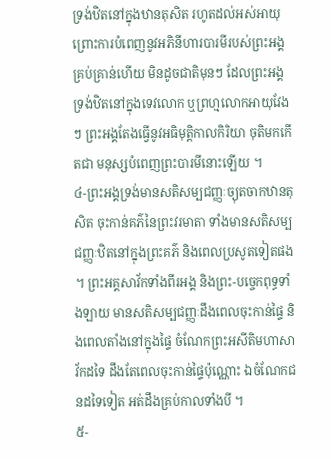ទ្រង់ឋិតនៅក្នុងឋានតុសិត រហូតដល់អស់អាយុ ព្រោះការបំពេញនូវអភិនីហារបារមីរបស់ព្រះអង្គគ្រប់គ្រាន់ហើយ មិនដូចជាតិមុនៗ ដែលព្រះអង្គទ្រង់ឋិតនៅក្នុងទេវលោក ឬព្រហ្មលោកអាយុវែងៗ ព្រះអង្គតែងធ្វើនូវអធិមុត្តិកាលកិរិយា ចុតិមកកើតជា មនុស្សបំពេញព្រះបារមីនោះឡើយ ។
៤-ព្រះអង្គទ្រង់មានសតិសម្បជញ្ញៈច្យុតចាកឋានតុសិត ចុះកាន់គភ៌នៃព្រះវរមាតា ទាំងមានសតិសម្បជញ្ញៈឋិតនៅក្នុងព្រះគភ៌ និងពេលប្រសូតទៀតផង ។ ព្រះអគ្គសាវ័កទាំងពីរអង្គ និងព្រះ-បច្ចេកពុទ្ធទាំងឡាយ មានសតិសម្បជញ្ញៈដឹងពេលចុះកាន់ផ្ទៃ និងពេលតាំងនៅក្នុងផ្ទៃ ចំណែកព្រះអសីតិមហាសាវ័កដទៃ ដឹងតែពេលចុះកាន់ផ្ទៃប៉ុណ្ណោះ ឯចំណែកជនដទៃទៀត អត់ដឹងគ្រប់កាលទាំងបី ។
៥-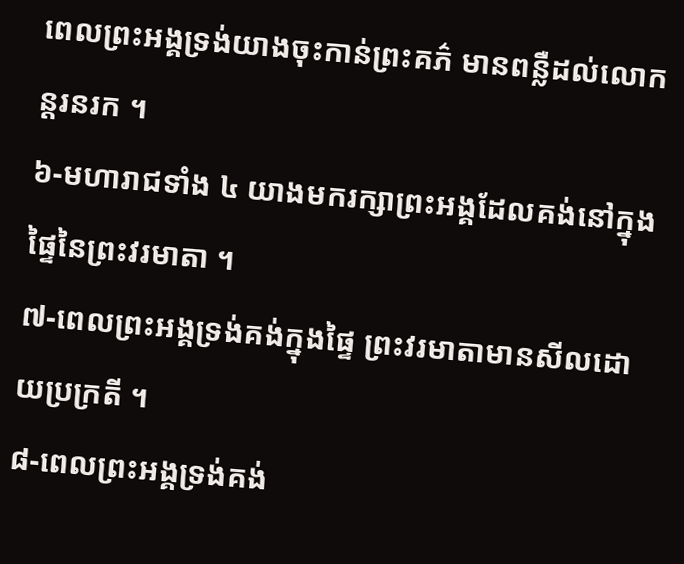ពេលព្រះអង្គទ្រង់យាងចុះកាន់ព្រះគភ៌ មានពន្លឺដល់លោកន្តរនរក ។
៦-មហារាជទាំង ៤ យាងមករក្សាព្រះអង្គដែលគង់នៅក្នុងផ្ទៃនៃព្រះវរមាតា ។
៧-ពេលព្រះអង្គទ្រង់គង់ក្នុងផ្ទៃ ព្រះវរមាតាមានសីលដោយប្រក្រតី ។
៨-ពេលព្រះអង្គទ្រង់គង់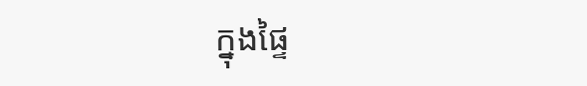ក្នុងផ្ទៃ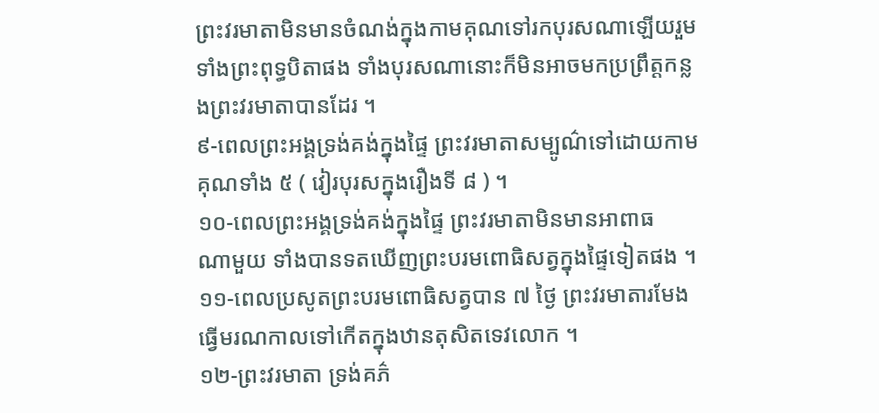ព្រះវរមាតាមិនមានចំណង់ក្នុងកាមគុណទៅរកបុរសណាឡើយរួមទាំងព្រះពុទ្ធបិតាផង ទាំងបុរសណានោះក៏មិនអាចមកប្រព្រឹត្តកន្លងព្រះវរមាតាបានដែរ ។
៩-ពេលព្រះអង្គទ្រង់គង់ក្នុងផ្ទៃ ព្រះវរមាតាសម្បូណ៌ទៅដោយកាមគុណទាំង ៥ ( វៀរបុរសក្នុងរឿងទី ៨ ) ។
១០-ពេលព្រះអង្គទ្រង់គង់ក្នុងផ្ទៃ ព្រះវរមាតាមិនមានអាពាធ
ណាមួយ ទាំងបានទតឃើញព្រះបរមពោធិសត្វក្នុងផ្ទៃទៀតផង ។
១១-ពេលប្រសូតព្រះបរមពោធិសត្វបាន ៧ ថ្ងៃ ព្រះវរមាតារមែងធ្វើមរណកាលទៅកើតក្នុងឋានតុសិតទេវលោក ។
១២-ព្រះវរមាតា ទ្រង់គភ៌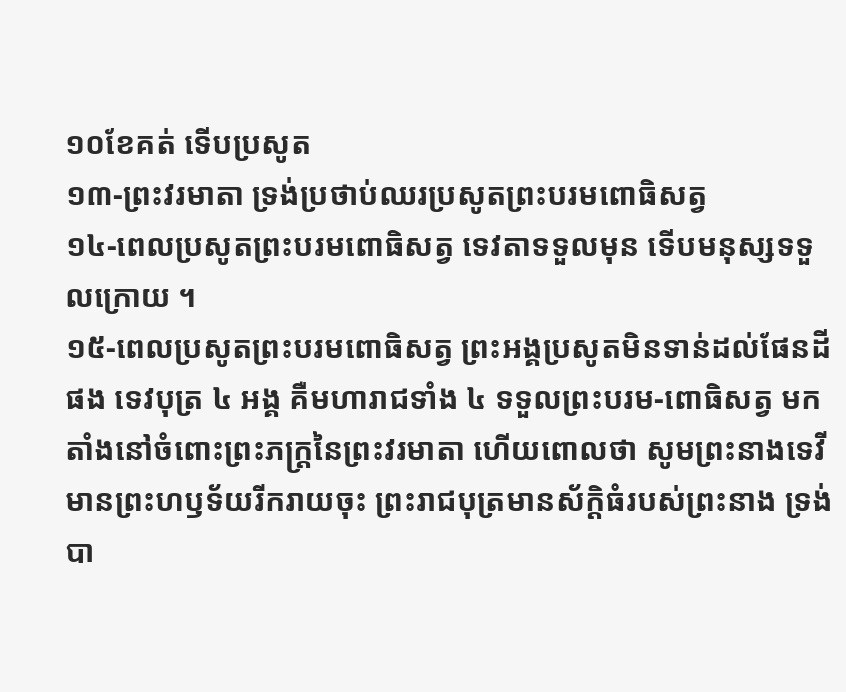១០ខែគត់ ទើបប្រសូត
១៣-ព្រះវរមាតា ទ្រង់ប្រថាប់ឈរប្រសូតព្រះបរមពោធិសត្វ
១៤-ពេលប្រសូតព្រះបរមពោធិសត្វ ទេវតាទទួលមុន ទើបមនុស្សទទួលក្រោយ ។
១៥-ពេលប្រសូតព្រះបរមពោធិសត្វ ព្រះអង្គប្រសូតមិនទាន់ដល់ផែនដីផង ទេវបុត្រ ៤ អង្គ គឺមហារាជទាំង ៤ ទទួលព្រះបរម-ពោធិសត្វ មកតាំងនៅចំពោះព្រះភក្ត្រនៃព្រះវរមាតា ហើយពោលថា សូមព្រះនាងទេវីមានព្រះហឫទ័យរីករាយចុះ ព្រះរាជបុត្រមានស័ក្ដិធំរបស់ព្រះនាង ទ្រង់បា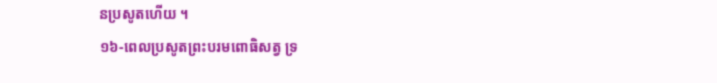នប្រសូតហើយ ។
១៦-ពេលប្រសូតព្រះបរមពោធិសត្វ ទ្រ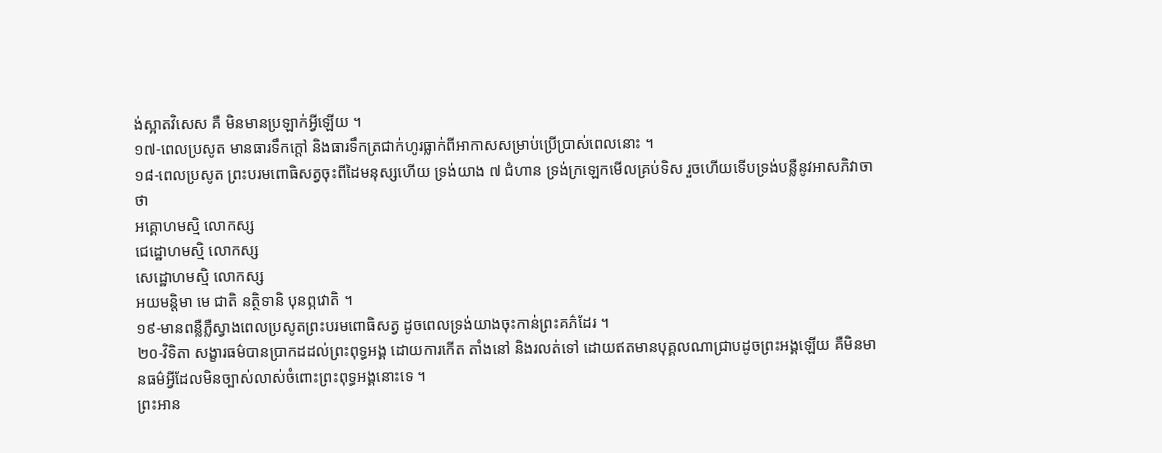ង់ស្អាតវិសេស គឺ មិនមានប្រឡាក់អ្វីឡើយ ។
១៧-ពេលប្រសូត មានធារទឹកក្ដៅ និងធារទឹកត្រជាក់ហូរធ្លាក់ពីអាកាសសម្រាប់ប្រើប្រាស់ពេលនោះ ។
១៨-ពេលប្រសូត ព្រះបរមពោធិសត្វចុះពីដៃមនុស្សហើយ ទ្រង់យាង ៧ ជំហាន ទ្រង់ក្រឡេកមើលគ្រប់ទិស រួចហើយទើបទ្រង់បន្លឺនូវអាសភិវាចាថា
អគ្គោហមស្មិ លោកស្ស
ជេដ្ឋោហមស្មិ លោកស្ស
សេដ្ឋោហមស្មិ លោកស្ស
អយមន្តិមា មេ ជាតិ នត្ថិទានិ បុនព្ភវោតិ ។
១៩-មានពន្លឺភ្លឺស្វាងពេលប្រសូតព្រះបរមពោធិសត្វ ដូចពេលទ្រង់យាងចុះកាន់ព្រះគភ៌ដែរ ។
២០-វិទិតា សង្ខារធម៌បានប្រាកដដល់ព្រះពុទ្ធអង្គ ដោយការកើត តាំងនៅ និងរលត់ទៅ ដោយឥតមានបុគ្គលណាជ្រាបដូចព្រះអង្គឡើយ គឺមិនមានធម៌អ្វីដែលមិនច្បាស់លាស់ចំពោះព្រះពុទ្ធអង្គនោះទេ ។
ព្រះអាន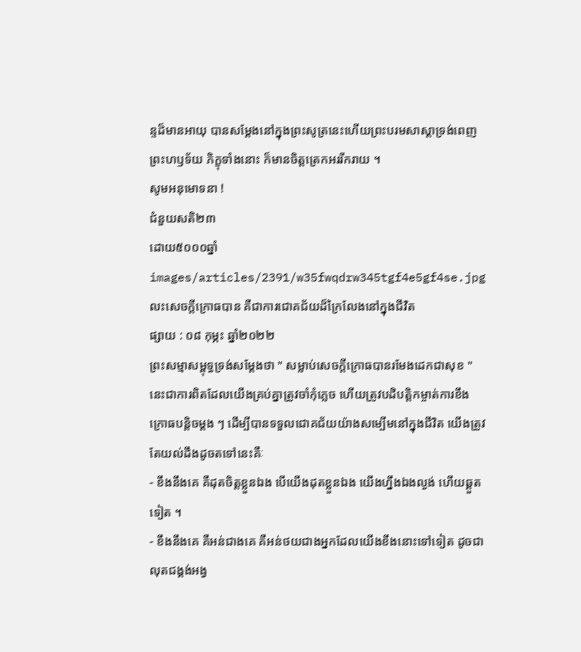ន្ទដ៏មានអាយុ បានសម្ដែងនៅក្នុងព្រះសូត្រនេះហើយព្រះបរមសាស្ដាទ្រង់ពេញព្រះហឫទ័យ ភិក្ខុទាំងនោះ ក៏មានចិត្តត្រេកអររីករាយ ។
សូមអនុមោទនា !
ជំនួយសតិ២៣
ដោយ៥០០០ឆ្នាំ
images/articles/2391/w35fwqdrw345tgf4e5gf4se.jpg
លះសេចក្តីក្រោធបាន គឺជាការជោគជ័យដ៏ក្រៃលែងនៅក្នុងជីវិត
ផ្សាយ : ០៨ កុម្ភះ ឆ្នាំ២០២២
ព្រះសម្មាសម្ពុទ្ធទ្រង់សម្តែងថា " សម្លាប់សេចក្តីក្រោធបានរមែងដេកជាសុខ " នេះជាការពិតដែលយើងគ្រប់គ្នាត្រូវចាំកុំភ្លេច ហើយត្រូវបដិបត្តិកម្ចាត់ការខឹងក្រោធបន្តិចម្តង ៗ ដើម្បីបានទទួលជោគជ័យយ៉ាងសម្បើមនៅក្នុងជីវិត យើងត្រូវតែយល់ដឹងដូចតទៅនេះគឺៈ
- ខឹងនឹងគេ គឺដុតចិត្តខ្លួនឯង បើយើងដុតខ្លួនឯង យើងហ្នឹងឯងល្ងង់ ហើយឆ្គួតទៀត ។
- ខឹងនឹងគេ គឺអន់ជាងគេ គឺអន់ថយជាងអ្នកដែលយើងខឹងនោះទៅទៀត ដូចជាលុតជង្គង់អង្វ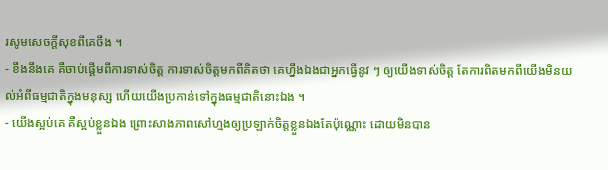រសូមសេចក្តីសុខពីគេចឹង ។
- ខឹងនឹងគេ គឺចាប់ផ្តើមពីការទាស់ចិត្ត ការទាស់ចិត្តមកពីគិតថា គេហ្នឹងឯងជាអ្នកធ្វើនូវ ៗ ឲ្យយើងទាស់ចិត្ត តែការពិតមកពីយើងមិនយល់អំពីធម្មជាតិក្នុងមនុស្ស ហើយយើងប្រកាន់ទៅក្នុងធម្មជាតិនោះឯង ។
- យើងស្អប់គេ គឺស្អប់ខ្លួនឯង ព្រោះសាងភាពសៅហ្មងឲ្យប្រឡាក់ចិត្តខ្លួនឯងតែប៉ុណ្ណោះ ដោយមិនបាន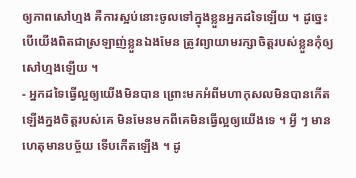ឲ្យភាពសៅហ្មង គឺការស្អប់នោះចូលទៅក្នុងខ្លួនអ្នកដទៃឡើយ ។ ដូច្នេះ បើយើងពិតជាស្រឡាញ់ខ្លួនឯងមែន ត្រូវព្យាយាមរក្សាចិត្តរបស់ខ្លួនកុំឲ្យសៅហ្មងឡើយ ។
- អ្នកដទៃធ្វើល្អឲ្យយើងមិនបាន ព្រោះមកអំពីមហាកុសលមិនបានកើតឡើងក្នងចិត្តរបស់គេ មិនមែនមកពីគេមិនធ្វើល្អឲ្យយើងទេ ។ អ្វី ៗ មានហេតុមានបច្ច័យ ទើបកើតឡើង ។ ដូ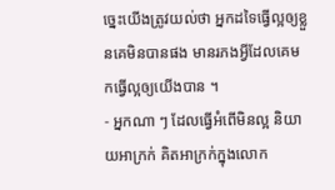ច្នេះយើងត្រូវយល់ថា អ្នកដទៃធ្វើល្អឲ្យខ្លួនគេមិនបានផង មានរភងអ្វីដែលគេមកធ្វើល្អឲ្យយើងបាន ។
- អ្នកណា ៗ ដែលធ្វើអំពើមិនល្អ និយាយអាក្រក់ គិតអាក្រក់ក្នុងលោក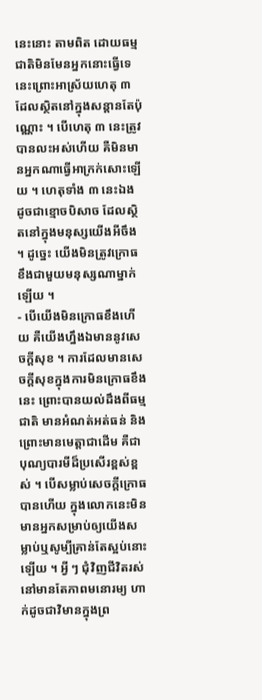នេះនោះ តាមពិត ដោយធម្មជាតិមិនមែនអ្នកនោះធ្វើទេ នេះព្រោះអាស្រ័យហេតុ ៣ ដែលស្ថិតនៅក្នុងសន្តានតែប៉ុណ្ណោះ ។ បើហេតុ ៣ នេះត្រូវបានលះអស់ហើយ គឺមិនមានអ្នកណាធ្វើអាក្រក់សោះឡើយ ។ ហេតុទាំង ៣ នេះឯង ដូចជាខ្មោចបិសាច ដែលស្ថិតនៅក្នុងមនុស្សយើងអីចឹង ។ ដូច្នេះ យើងមិនត្រូវក្រោធខឹងជាមួយមនុស្សណាម្នាក់ឡើយ ។
- បើយើងមិនក្រោធខឹងហើយ គឺយើងហ្នឹងឯមាននូវសេចក្តីសុខ ។ ការដែលមានសេចក្តីសុខក្នុងការមិនក្រោធខឹងនេះ ព្រោះបានយល់ដឹងពីធម្មជាតិ មានអំណត់អត់ធន់ និងព្រោះមានមេត្តាជាដើម គឺជាបុណ្យបារមីដ៏ប្រសើរខ្ពស់ខ្ពស់ ។ បើសម្លាប់សេចក្តីក្រោធបានហើយ ក្នុងលោកនេះមិនមានអ្នកសម្រាប់ឲ្យយើងសម្លាប់ឬសូម្បីគ្រាន់តែស្អប់នោះឡើយ ។ អ្វី ៗ ជុំវិញជីវិតរស់នៅមានតែភាពមនោរម្យ ហាក់ដូចជាវិមានក្នុងព្រ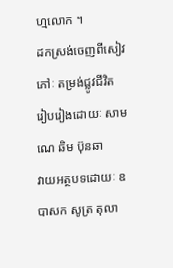ហ្មលោក ។
ដកស្រង់ចេញពីសៀវភៅៈ តម្រង់ជ្លូវជីវិត
រៀបរៀងដោយៈ សាមណេ ឆិម ប៊ុនឆា
វាយអត្ថបទដោយៈ ឧបាសក សូត្រ តុលា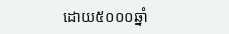ដោយ៥០០០ឆ្នាំ